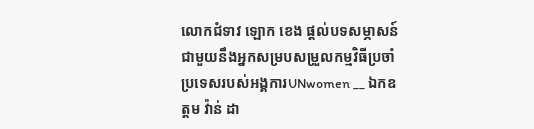លោកជំទាវ ឡោក ខេង ផ្តល់បទសម្ភាសន៍ជាមួយនឹងអ្នកសម្របសម្រួលកម្មវិធីប្រចាំប្រទេសរបស់អង្គការUNwomen __ ឯកឧត្តម វ៉ាន់ ដា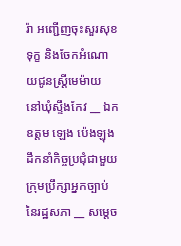រ៉ា អញ្ជើញចុះសួរសុខទុក្ខ និងចែកអំណោយជូនស្ត្រីមេម៉ាយ នៅឃុំស្ទឹងកែវ __ ឯកឧត្តម ឡេង ប៉េងឡុង ដឹកនាំកិច្ចប្រជុំជាមួយក្រុមប្រឹក្សាអ្នកច្បាប់ នៃរដ្ឋសភា __ សម្តេច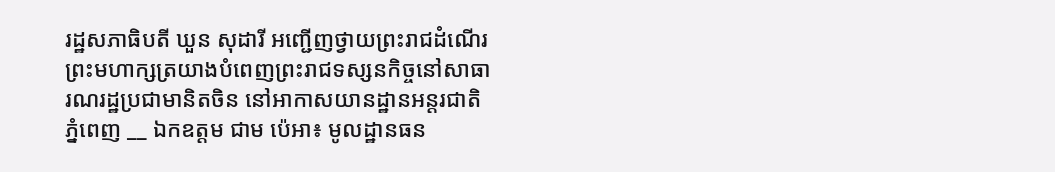រដ្ឋសភាធិបតី ឃួន សុដារី អញ្ជើញថ្វាយព្រះរាជដំណើរព្រះមហាក្សត្រយាងបំពេញព្រះរាជទស្សនកិច្ចនៅសាធារណរដ្ឋប្រជាមានិតចិន នៅអាកាសយានដ្ឋានអន្តរជាតិភ្នំពេញ __ ឯកឧត្តម ជាម ប៉េអា៖ មូលដ្ឋានធន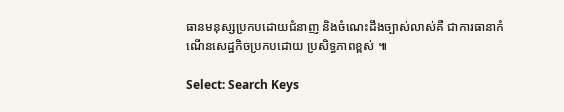ធានមនុស្សប្រកបដោយជំនាញ និងចំណេះដឹងច្បាស់លាស់គឺ ជាការធានាកំណើនសេដ្ឋកិចប្រកបដោយ ប្រសិទ្ធភាពខ្ពស់ ៕

Select: Search Keys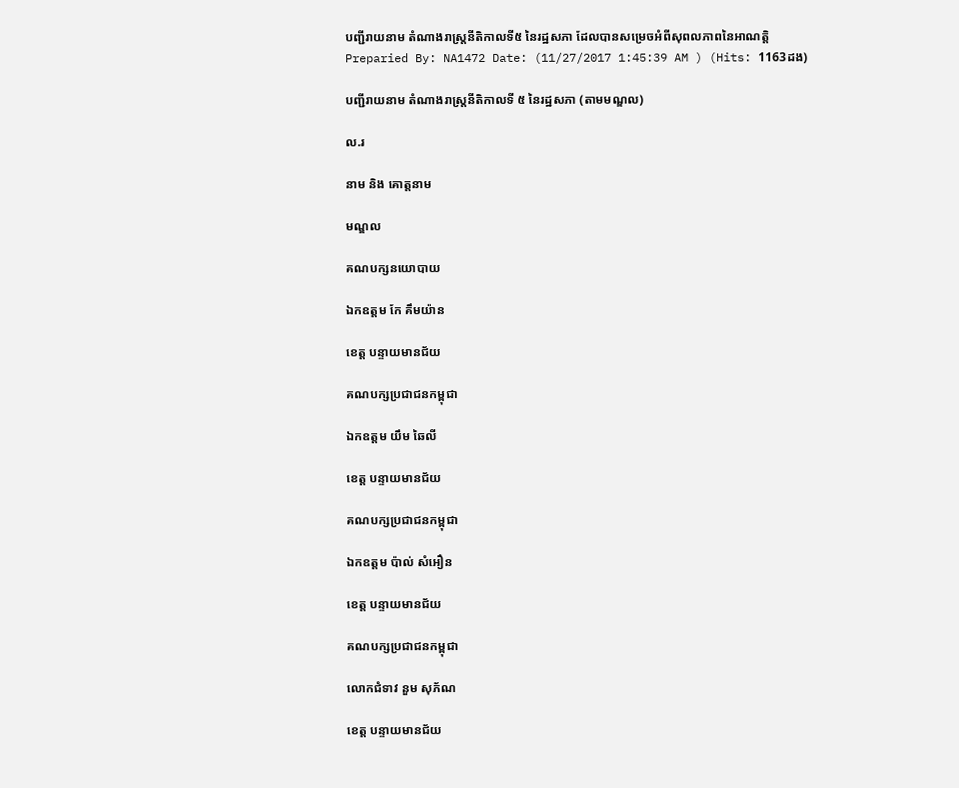បញ្ជីរាយនាម តំណាងរាស្ត្រនីតិកាលទី៥ នៃរដ្ឋសភា ដែលបានសម្រេចអំពីសុពលភាពនៃអាណត្តិ
Preparied By: NA1472 Date: (11/27/2017 1:45:39 AM ) (Hits: 1163ដង)

បញ្ជីរាយនាម តំណាងរាស្រ្តនីតិកាលទី ៥ នៃរដ្ឋសភា (តាមមណ្ឌល)

ល.រ

នាម និង គោត្តនាម

មណ្ឌល

គណបក្សនយោបាយ

ឯកឧត្តម កែ គឹមយ៉ាន

ខេត្ត បន្ទាយមានជ័យ

គណបក្សប្រជាជនកម្ពុជា

ឯកឧត្តម យឹម ឆៃលី

ខេត្ត បន្ទាយមានជ័យ

គណបក្សប្រជាជនកម្ពុជា

ឯកឧត្តម ប៉ាល់ សំអឿន

ខេត្ត បន្ទាយមានជ័យ

គណបក្សប្រជាជនកម្ពុជា

លោកជំទាវ នួម សុភ័ណ

ខេត្ត បន្ទាយមានជ័យ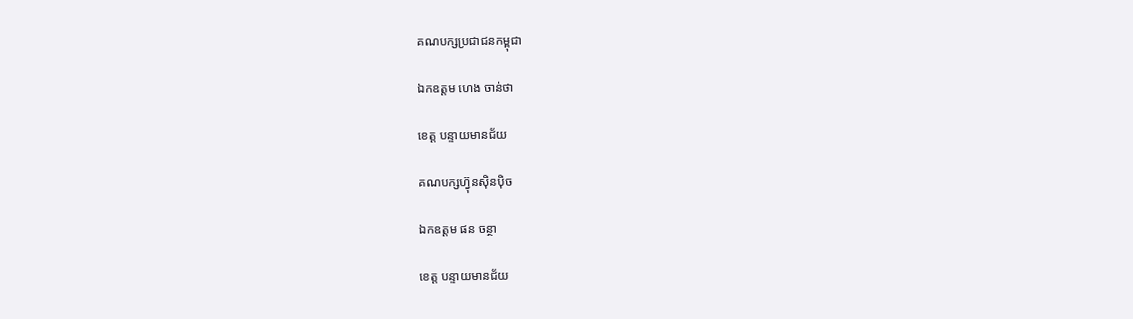គណបក្សប្រជាជនកម្ពុជា

ឯកឧត្តម ហេង ចាន់ថា

ខេត្ត បន្ទាយមានជ័យ

គណបក្សហ៊្វុនស៊ិនប៉ិច

ឯកឧត្តម ផន ចន្ថា

ខេត្ត បន្ទាយមានជ័យ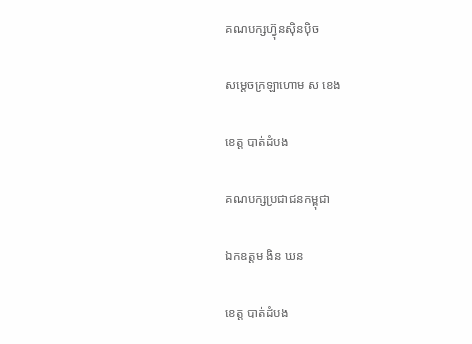គណបក្សហ៊្វុនស៊ិនប៉ិច

សម្តេចក្រឡាហោម ស ខេង

ខេត្ត បាត់ដំបង

គណបក្សប្រជាជនកម្ពុជា

ឯកឧត្តម ងិន ឃន

ខេត្ត បាត់ដំបង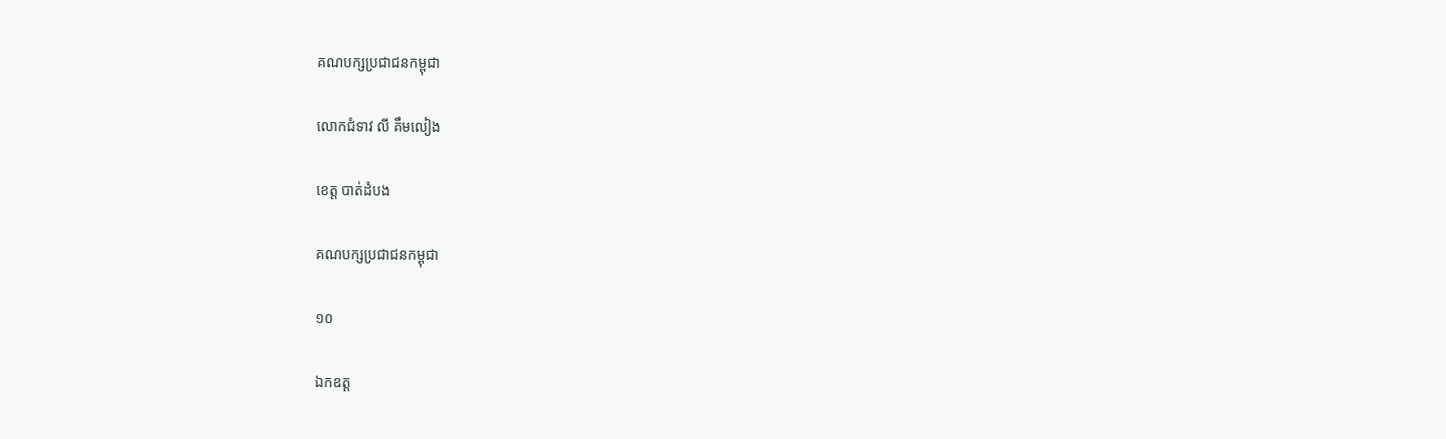គណបក្សប្រជាជនកម្ពុជា

លោកជំទាវ លី គឹមលៀង

ខេត្ត បាត់ដំបង

គណបក្សប្រជាជនកម្ពុជា

១០

ឯកឧត្ត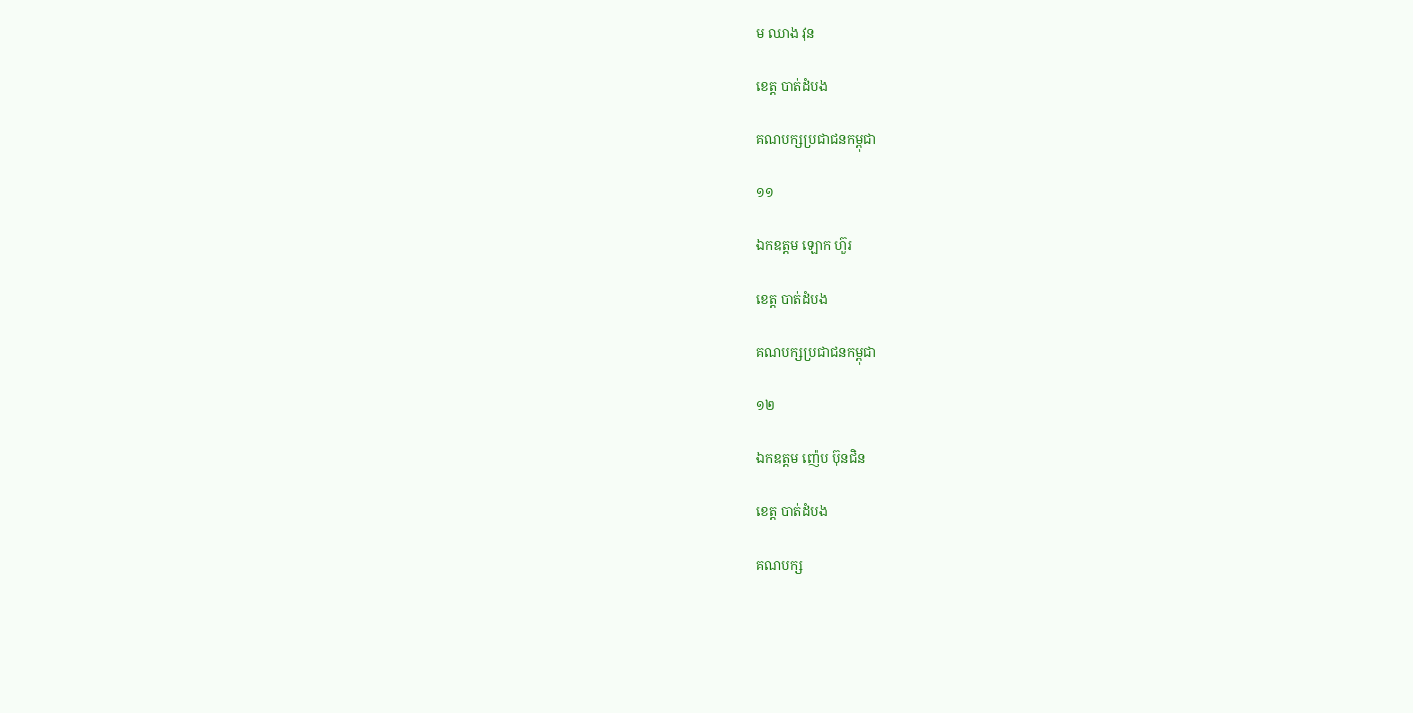ម ឈាង វុន

ខេត្ត បាត់ដំបង

គណបក្សប្រជាជនកម្ពុជា

១១

ឯកឧត្តម ឡោក ហ៊ួរ

ខេត្ត បាត់ដំបង

គណបក្សប្រជាជនកម្ពុជា

១២

ឯកឧត្តម ញ៉េប ប៊ុនជិន

ខេត្ត បាត់ដំបង

គណបក្ស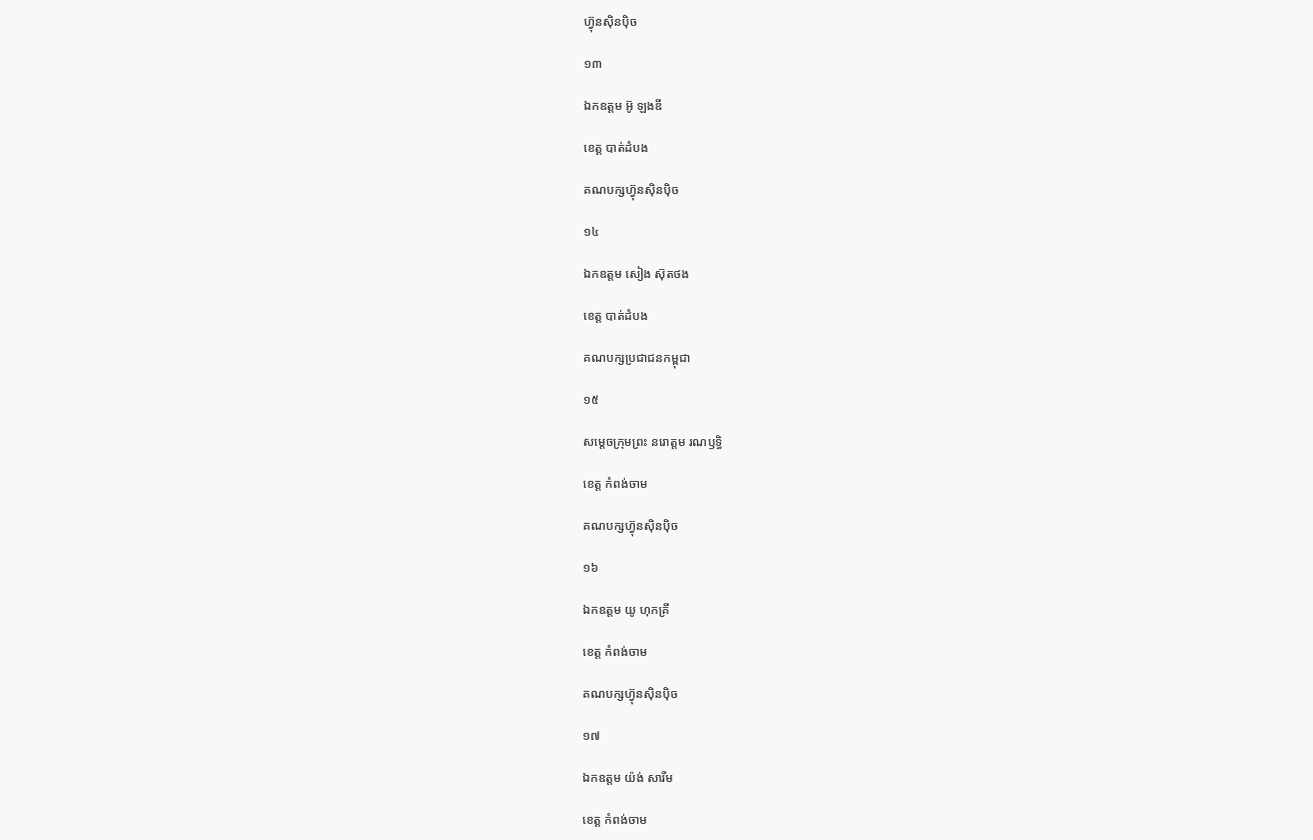ហ៊្វុនស៊ិនប៉ិច

១៣

ឯកឧត្តម អ៊ូ ឡងឌី

ខេត្ត បាត់ដំបង

គណបក្សហ៊្វុនស៊ិនប៉ិច

១៤

ឯកឧត្តម សៀង ស៊ុតថង

ខេត្ត បាត់ដំបង

គណបក្សប្រជាជនកម្ពុជា

១៥

សម្តេចក្រុមព្រះ នរោត្តម រណឫទ្ធិ

ខេត្ត កំពង់ចាម

គណបក្សហ៊្វុនស៊ិនប៉ិច

១៦

ឯកឧត្តម យូ ហុកគ្រី

ខេត្ត កំពង់ចាម

គណបក្សហ៊្វុនស៊ិនប៉ិច

១៧

ឯកឧត្តម យ៉ង់ សារីម

ខេត្ត កំពង់ចាម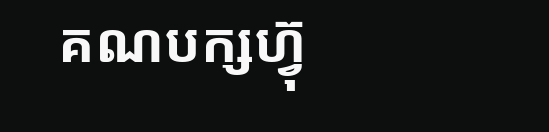គណបក្សហ៊្វុ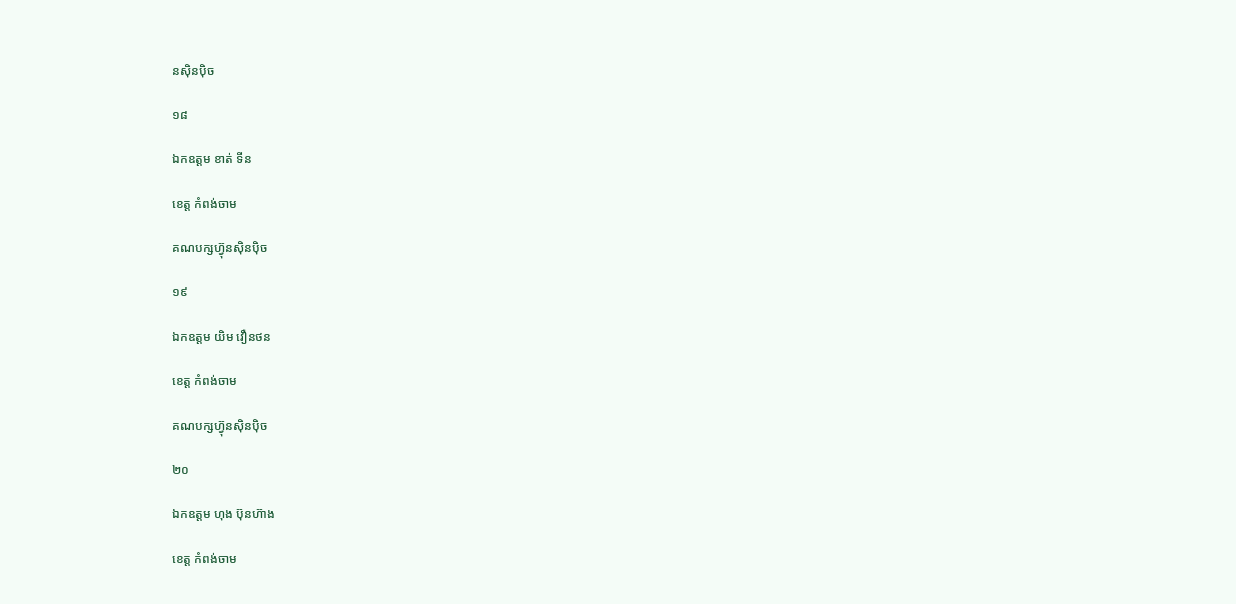នស៊ិនប៉ិច

១៨

ឯកឧត្តម ខាត់ ទីន

ខេត្ត កំពង់ចាម

គណបក្សហ៊្វុនស៊ិនប៉ិច

១៩

ឯកឧត្តម យិម វឿនថន

ខេត្ត កំពង់ចាម

គណបក្សហ៊្វុនស៊ិនប៉ិច

២០

ឯកឧត្តម ហុង ប៊ុនហ៊ាង

ខេត្ត កំពង់ចាម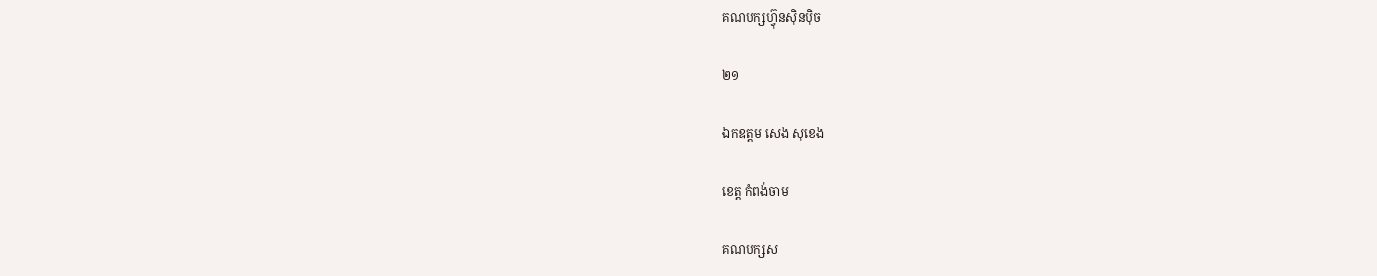គណបក្សហ៊្វុនស៊ិនប៉ិច

២១

ឯកឧត្តម សេង សុខេង

ខេត្ត កំពង់ចាម

គណបក្សស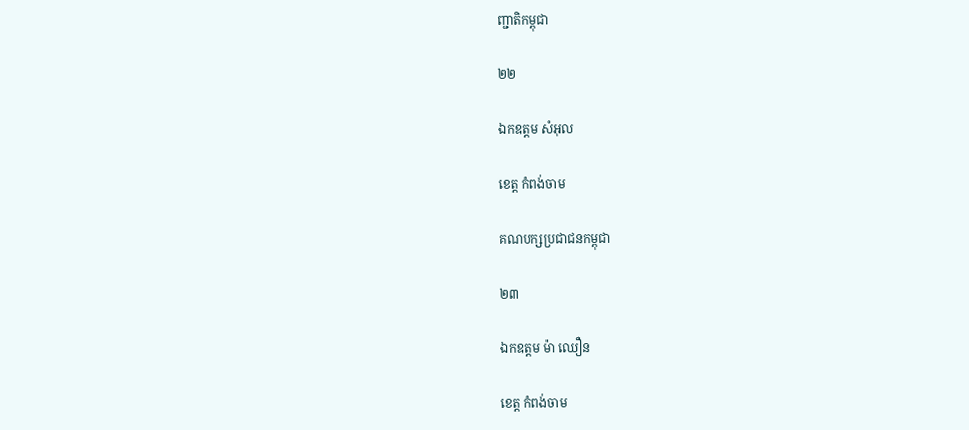ញ្ជាតិកម្ពុជា

២២

ឯកឧត្តម សំអុល

ខេត្ត កំពង់ចាម

គណបក្សប្រជាជនកម្ពុជា

២៣

ឯកឧត្តម ម៉ា ឈឿន

ខេត្ត កំពង់ចាម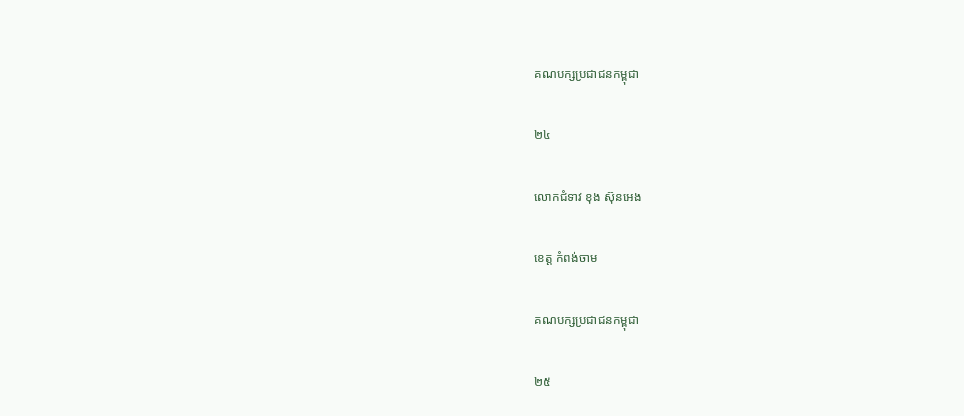គណបក្សប្រជាជនកម្ពុជា

២៤

លោកជំទាវ ខុង ស៊ុនអេង

ខេត្ត កំពង់ចាម

គណបក្សប្រជាជនកម្ពុជា

២៥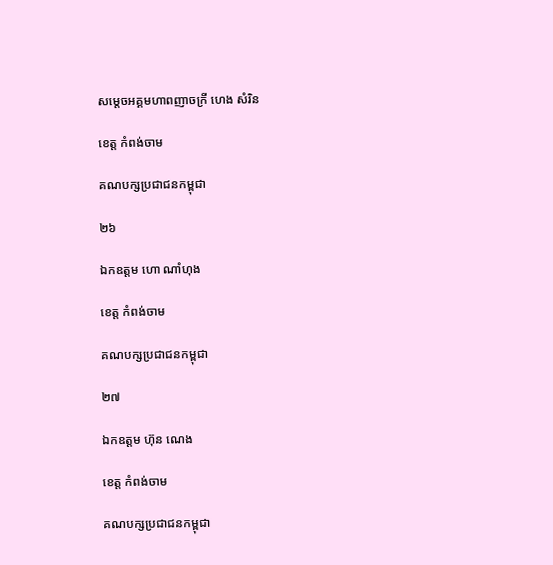សម្តេចអគ្គមហាពញាចក្រី ហេង សំរិន

ខេត្ត កំពង់ចាម

គណបក្សប្រជាជនកម្ពុជា

២៦

ឯកឧត្តម ហោ ណាំហុង

ខេត្ត កំពង់ចាម

គណបក្សប្រជាជនកម្ពុជា

២៧

ឯកឧត្តម ហ៊ុន ណេង

ខេត្ត កំពង់ចាម

គណបក្សប្រជាជនកម្ពុជា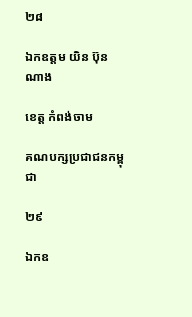២៨

ឯកឧត្តម យិន ប៊ុនណាង

ខេត្ត កំពង់ចាម

គណបក្សប្រជាជនកម្ពុជា

២៩

ឯកឧ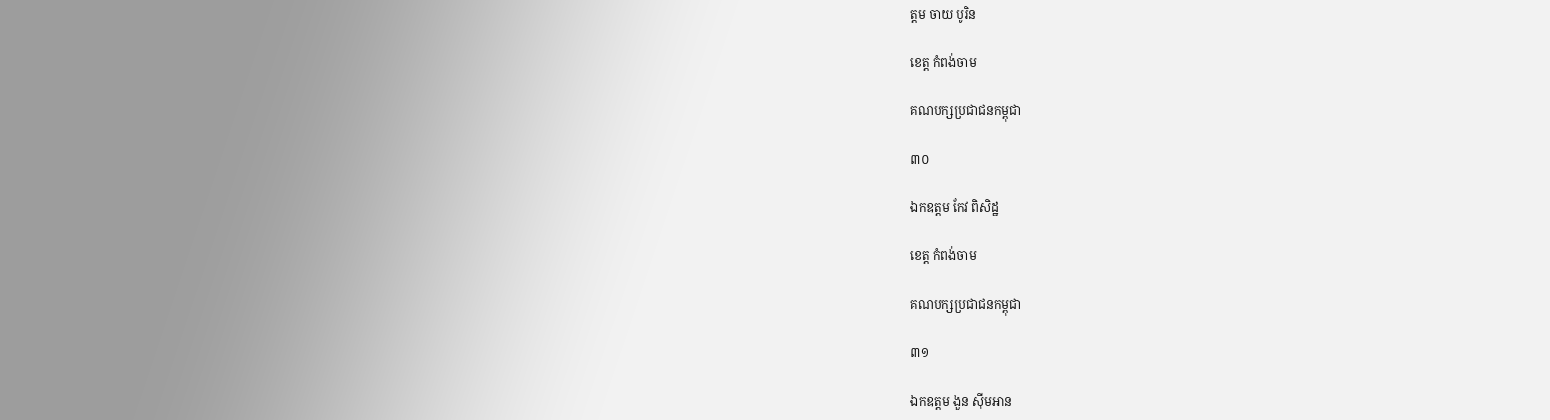ត្តម ចាយ បូរិន

ខេត្ត កំពង់ចាម

គណបក្សប្រជាជនកម្ពុជា

៣០

ឯកឧត្តម កែវ ពិសិដ្ឋ

ខេត្ត កំពង់ចាម

គណបក្សប្រជាជនកម្ពុជា

៣១

ឯកឧត្តម ងួន ស៊ីមអាន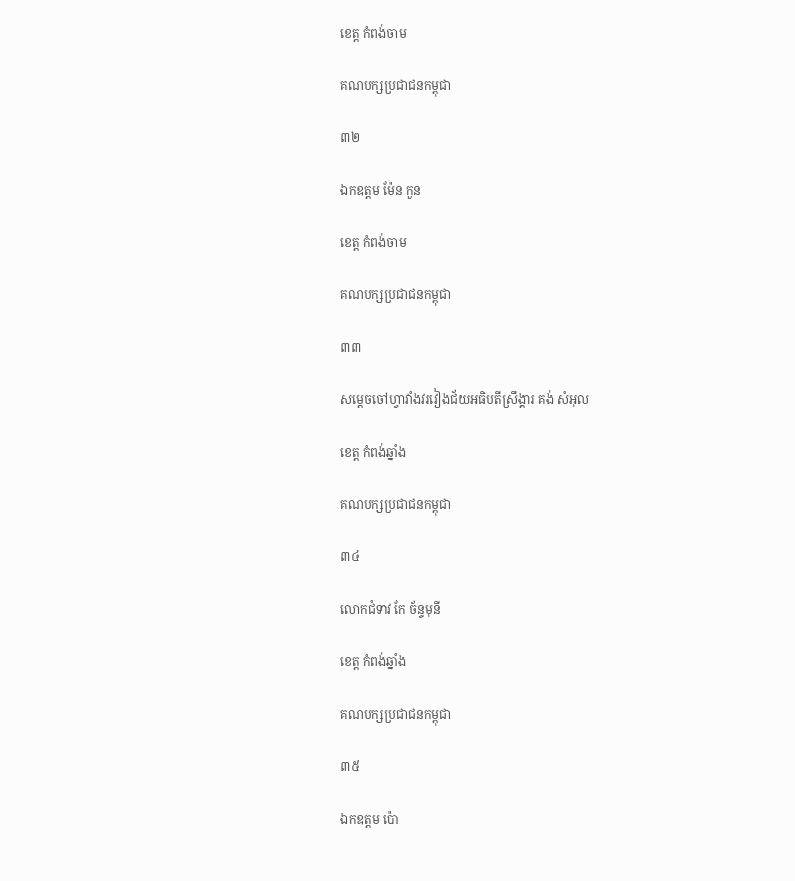ខេត្ត កំពង់ចាម

គណបក្សប្រជាជនកម្ពុជា

៣២

ឯកឧត្តម ម៉ែន កួន

ខេត្ត កំពង់ចាម

គណបក្សប្រជាជនកម្ពុជា

៣៣

សម្តេចចៅហ្វាវាំងវរវៀងជ័យអធិបតីស្រឹង្គារ គង់ សំអុល

ខេត្ត កំពង់ឆ្នាំង

គណបក្សប្រជាជនកម្ពុជា

៣៤

លោកជំទាវ កែ ច័ន្ទមុនី

ខេត្ត កំពង់ឆ្នាំង

គណបក្សប្រជាជនកម្ពុជា

៣៥

ឯកឧត្តម ប៉ោ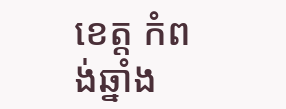ខេត្ត កំពង់ឆ្នាំង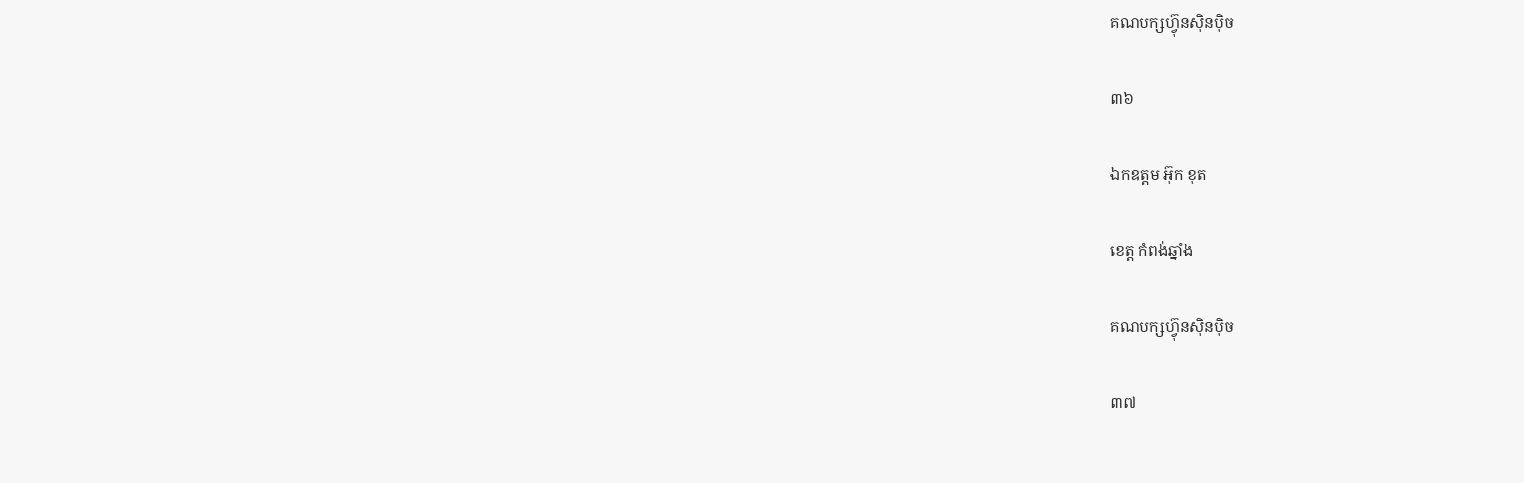គណបក្សហ៊្វុនស៊ិនប៉ិច

៣៦

ឯកឧត្តម អ៊ុក ខុត

ខេត្ត កំពង់ឆ្នាំង

គណបក្សហ៊្វុនស៊ិនប៉ិច

៣៧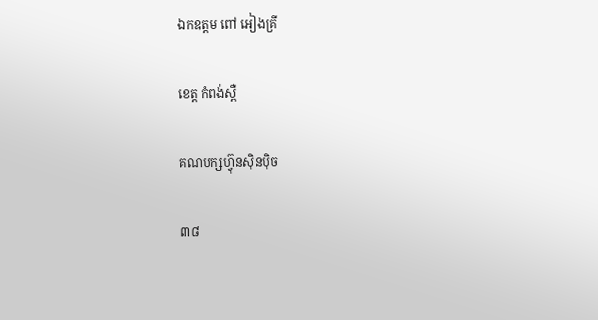ឯកឧត្តម ពៅ អៀងគ្រី

ខេត្ត កំពង់ស្ពឺ

គណបក្សហ៊្វុនស៊ិនប៉ិច

៣៨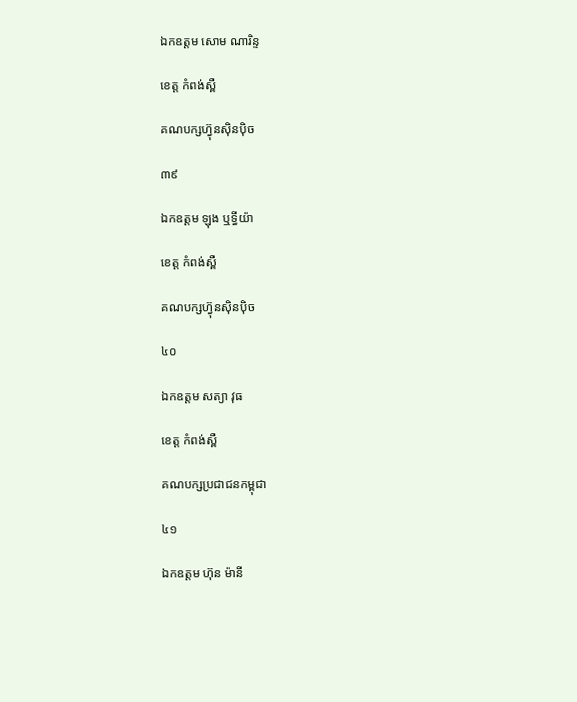ឯកឧត្តម សោម ណារិន្ទ

ខេត្ត កំពង់ស្ពឺ

គណបក្សហ៊្វុនស៊ិនប៉ិច

៣៩

ឯកឧត្តម ឡុង ឬទ្ធីយ៉ា

ខេត្ត កំពង់ស្ពឺ

គណបក្សហ៊្វុនស៊ិនប៉ិច

៤០

ឯកឧត្តម សត្យា វុធ

ខេត្ត កំពង់ស្ពឺ

គណបក្សប្រជាជនកម្ពុជា

៤១

ឯកឧត្តម ហ៊ុន ម៉ានី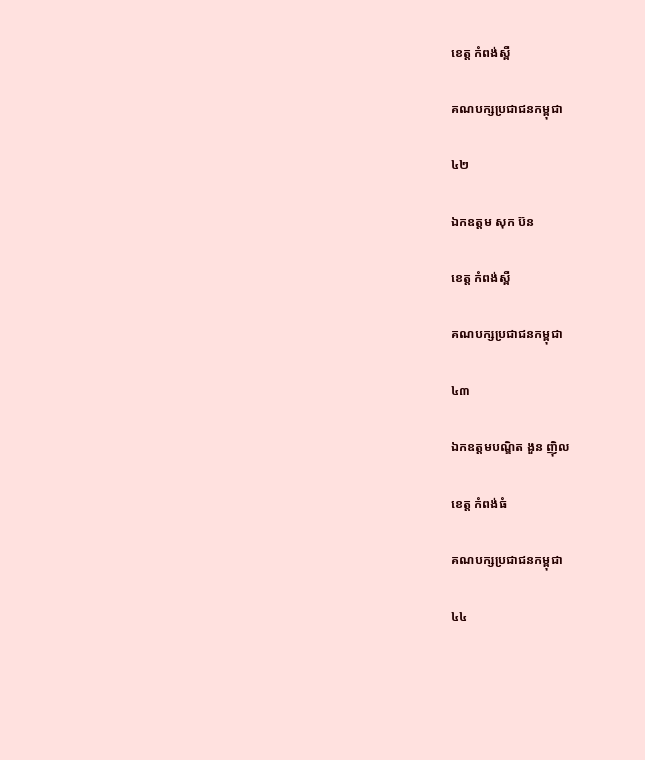ខេត្ត កំពង់ស្ពឺ

គណបក្សប្រជាជនកម្ពុជា

៤២

ឯកឧត្តម សុក ប៊ន

ខេត្ត កំពង់ស្ពឺ

គណបក្សប្រជាជនកម្ពុជា

៤៣

ឯកឧត្តមបណ្ឌិត ងួន ញ៉ិល

ខេត្ត កំពង់ធំ

គណបក្សប្រជាជនកម្ពុជា

៤៤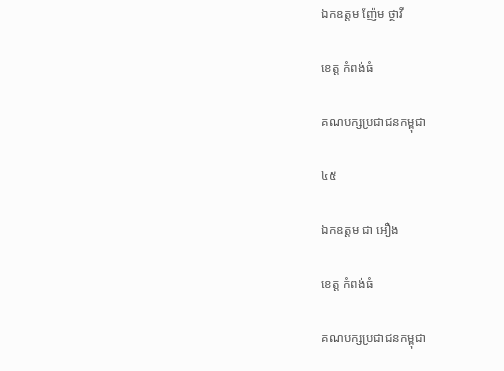ឯកឧត្តម ញ៉ែម ថ្ថាវី

ខេត្ត កំពង់ធំ

គណបក្សប្រជាជនកម្ពុជា

៤៥

ឯកឧត្តម ជា អឿង

ខេត្ត កំពង់ធំ

គណបក្សប្រជាជនកម្ពុជា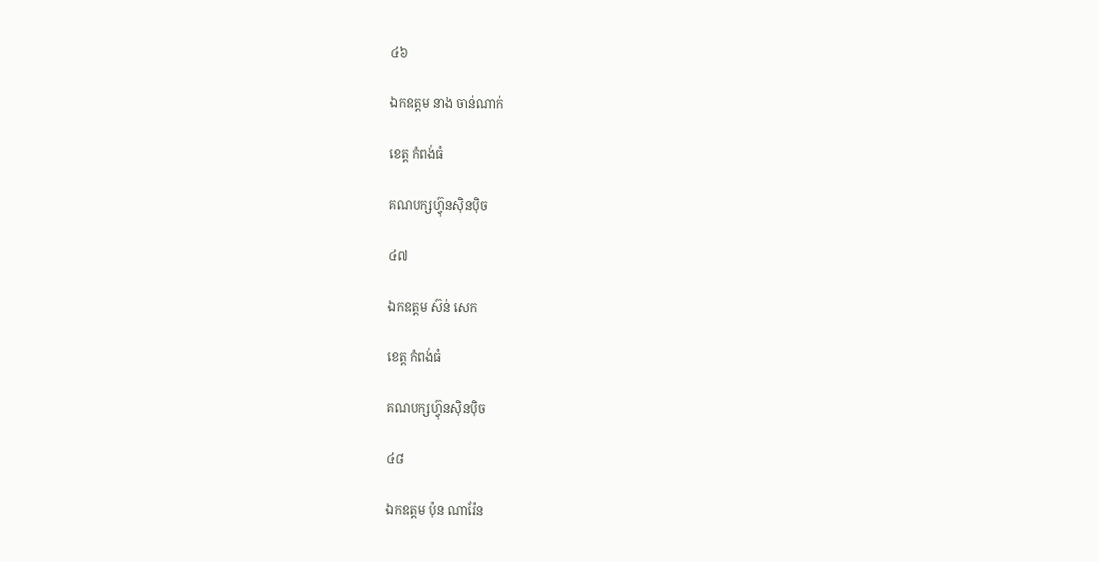៤៦

ឯកឧត្តម នាង ចាន់ណាក់

ខេត្ត កំពង់ធំ

គណបក្សហ៊្វុនស៊ិនប៉ិច

៤៧

ឯកឧត្តម ស៊ន់ សេក

ខេត្ត កំពង់ធំ

គណបក្សហ៊្វុនស៊ិនប៉ិច

៤៨

ឯកឧត្តម ប៉ុន ណារ៉ែន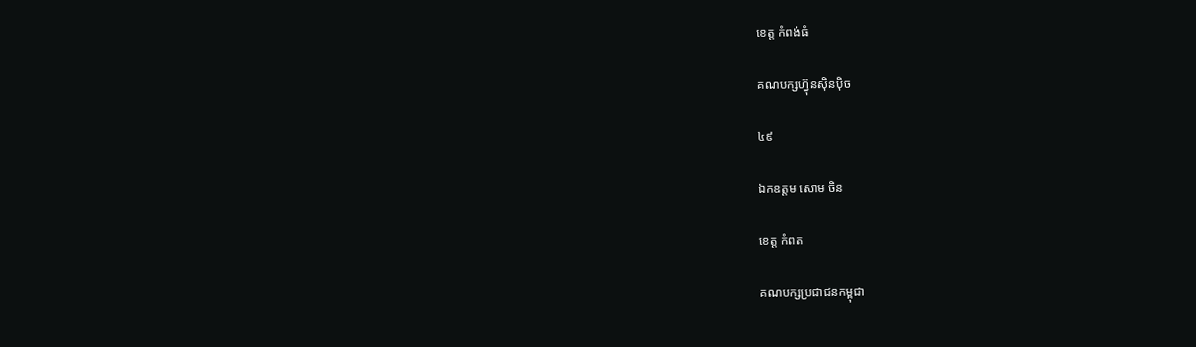ខេត្ត កំពង់ធំ

គណបក្សហ៊្វុនស៊ិនប៉ិច

៤៩

ឯកឧត្តម សោម ចិន

ខេត្ត កំពត

គណបក្សប្រជាជនកម្ពុជា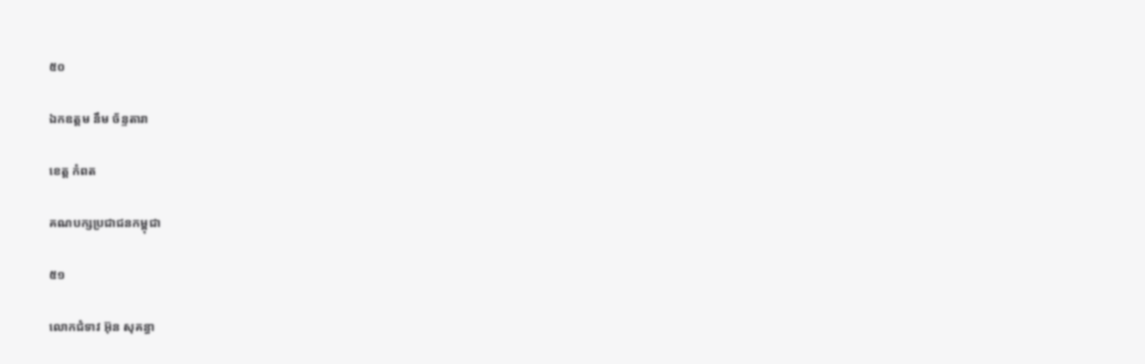៥០

ឯកឧត្តម នឹម ច័ន្ទតារា

ខេត្ត កំពត

គណបក្សប្រជាជនកម្ពុជា

៥១

លោកជំទាវ អ៊ុន សុគន្ធា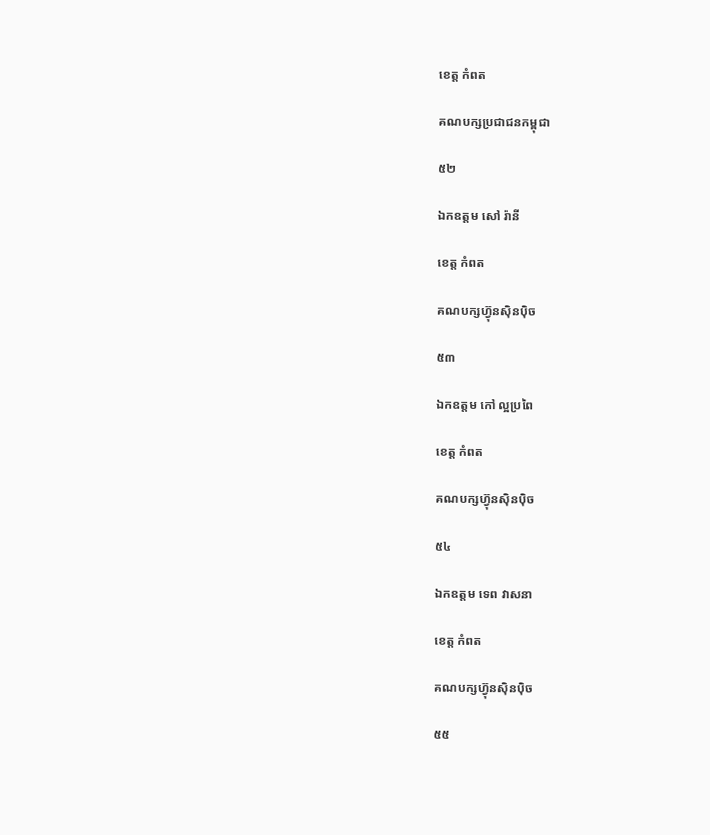ខេត្ត កំពត

គណបក្សប្រជាជនកម្ពុជា

៥២

ឯកឧត្តម សៅ រ៉ានី

ខេត្ត កំពត

គណបក្សហ៊្វុនស៊ិនប៉ិច

៥៣

ឯកឧត្តម កៅ ល្អប្រពៃ

ខេត្ត កំពត

គណបក្សហ៊្វុនស៊ិនប៉ិច

៥៤

ឯកឧត្តម ទេព វាសនា

ខេត្ត កំពត

គណបក្សហ៊្វុនស៊ិនប៉ិច

៥៥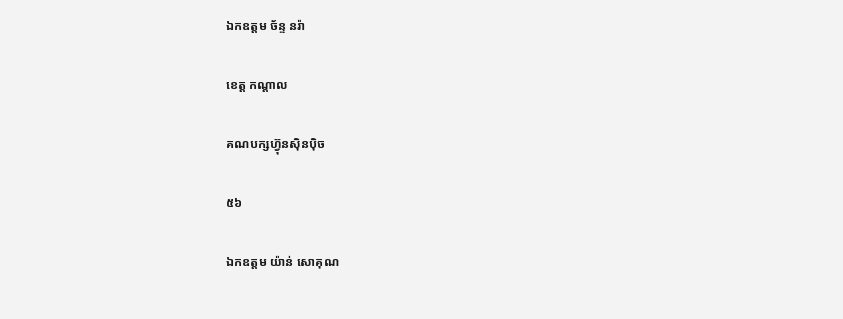ឯកឧត្តម ច័ន្ទ នរ៉ា

ខេត្ត កណ្តាល

គណបក្សហ៊្វុនស៊ិនប៉ិច

៥៦

ឯកឧត្តម យ៉ាន់ សោគុណ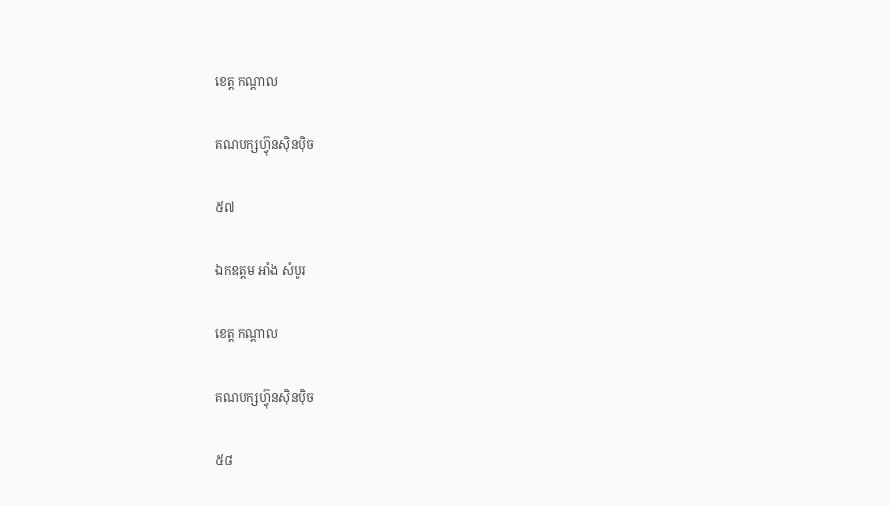ខេត្ត កណ្តាល

គណបក្សហ៊្វុនស៊ិនប៉ិច

៥៧

ឯកឧត្តម អាំង សំបូរ

ខេត្ត កណ្តាល

គណបក្សហ៊្វុនស៊ិនប៉ិច

៥៨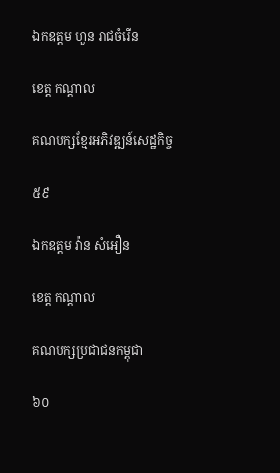ឯកឧត្តម ហួន រាជចំរើន

ខេត្ត កណ្តាល

គណបក្សខ្មែរអភិវឌ្ឍន៍សេដ្ឋកិច្ច

៥៩

ឯកឧត្តម វ៉ាន សំអឿន

ខេត្ត កណ្តាល

គណបក្សប្រជាជនកម្ពុជា

៦០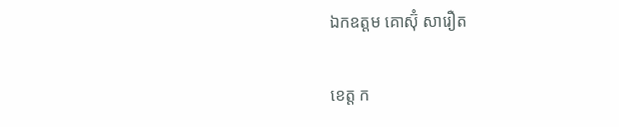ឯកឧត្តម គោស៊ុំ សារឿត

ខេត្ត ក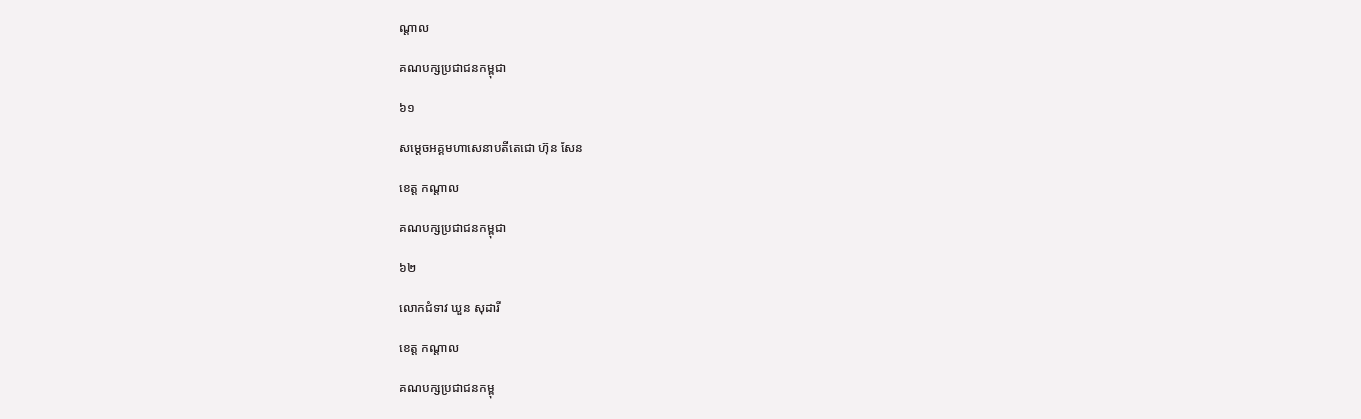ណ្តាល

គណបក្សប្រជាជនកម្ពុជា

៦១

សម្តេចអគ្គមហាសេនាបតីតេជោ ហ៊ុន សែន

ខេត្ត កណ្តាល

គណបក្សប្រជាជនកម្ពុជា

៦២

លោកជំទាវ ឃួន សុដារី

ខេត្ត កណ្តាល

គណបក្សប្រជាជនកម្ពុ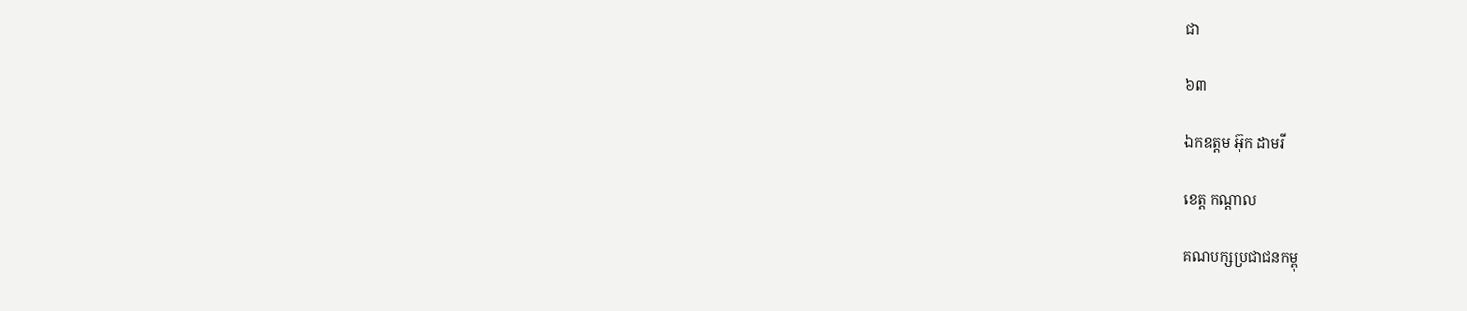ជា

៦៣

ឯកឧត្តម អ៊ុក ដាមរី

ខេត្ត កណ្តាល

គណបក្សប្រជាជនកម្ពុ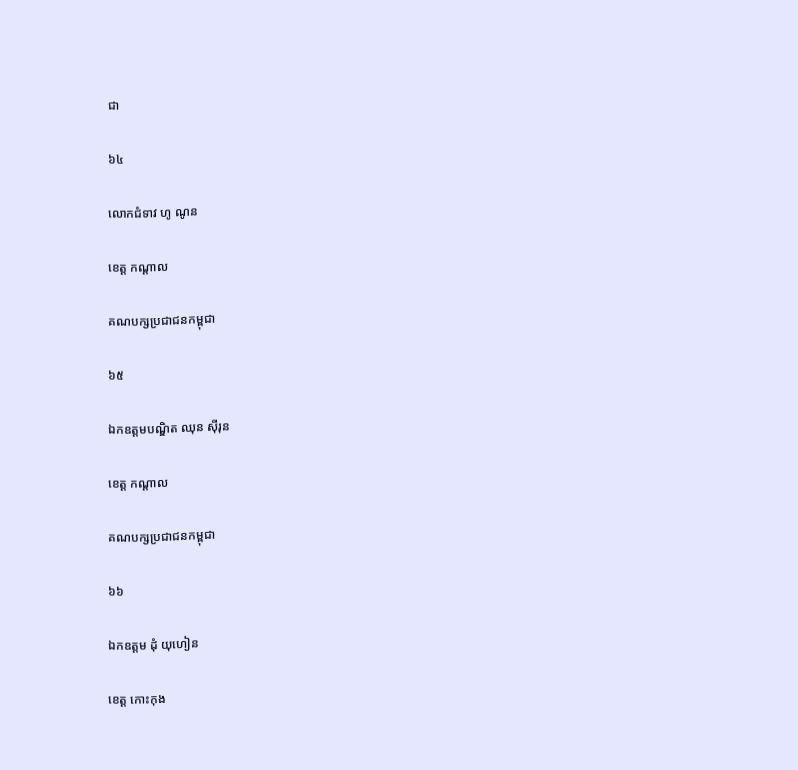ជា

៦៤

លោកជំទាវ ហូ ណូន

ខេត្ត កណ្តាល

គណបក្សប្រជាជនកម្ពុជា

៦៥

ឯកឧត្តមបណ្ឌិត ឈុន ស៊ីរុន

ខេត្ត កណ្តាល

គណបក្សប្រជាជនកម្ពុជា

៦៦

ឯកឧត្តម ដុំ យុហៀន

ខេត្ត កោះកុង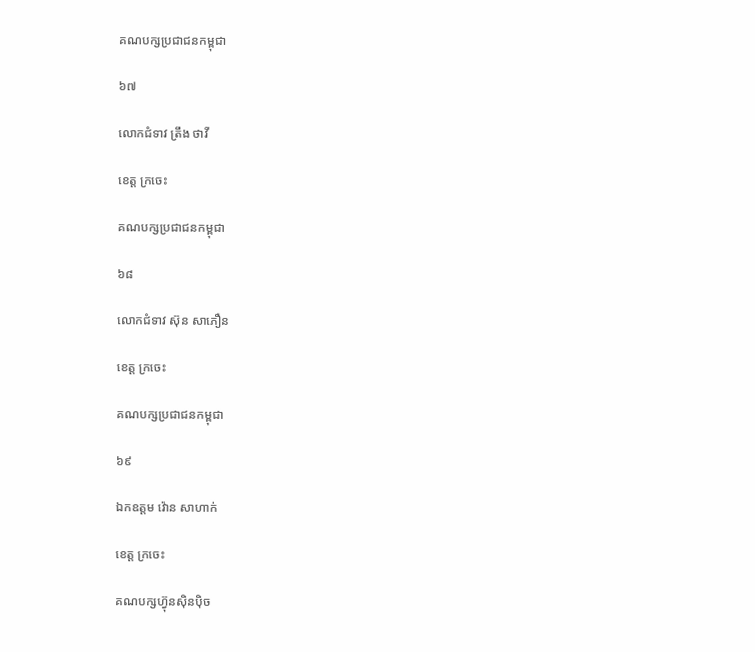គណបក្សប្រជាជនកម្ពុជា

៦៧

លោកជំទាវ ត្រឹង ថាវី

ខេត្ត ក្រចេះ

គណបក្សប្រជាជនកម្ពុជា

៦៨

លោកជំទាវ ស៊ុន សាភឿន

ខេត្ត ក្រចេះ

គណបក្សប្រជាជនកម្ពុជា

៦៩

ឯកឧត្តម វ៉ោន សាហាក់

ខេត្ត ក្រចេះ

គណបក្សហ៊្វុនស៊ិនប៉ិច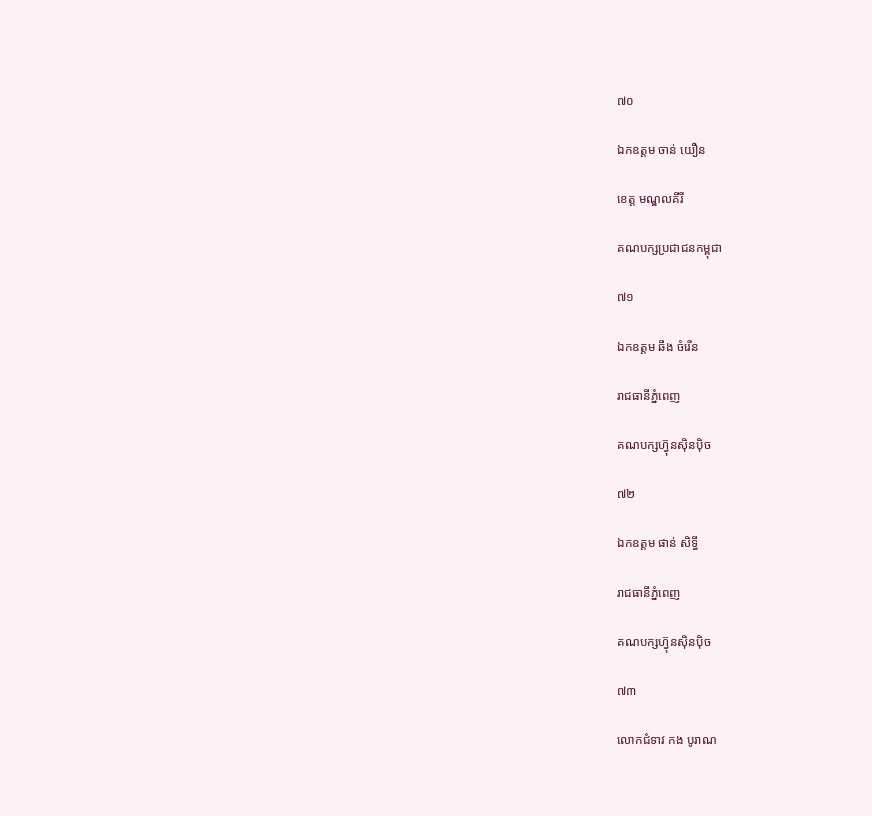៧០

ឯកឧត្តម ចាន់ យឿន

ខេត្ត មណ្ឌលគីរី

គណបក្សប្រជាជនកម្ពុជា

៧១

ឯកឧត្តម ឆឹង ចំរើន

រាជធានីភ្នំពេញ

គណបក្សហ៊្វុនស៊ិនប៉ិច

៧២

ឯកឧត្តម ផាន់ សិទ្ធី

រាជធានីភ្នំពេញ

គណបក្សហ៊្វុនស៊ិនប៉ិច

៧៣

លោកជំទាវ កង បូរាណ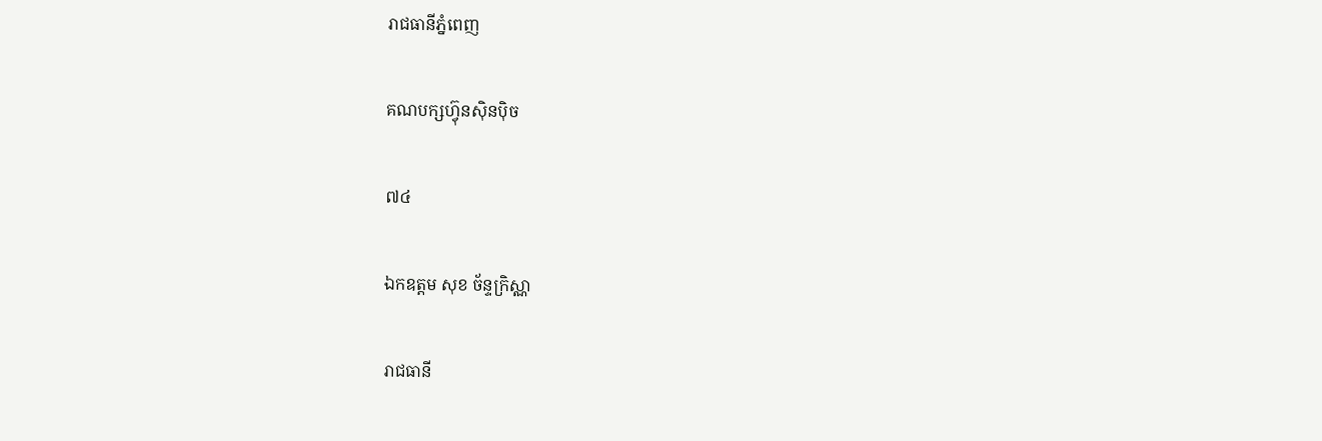រាជធានីភ្នំពេញ

គណបក្សហ៊្វុនស៊ិនប៉ិច

៧៤

ឯកឧត្តម សុខ ច័ន្ទក្រិស្ណា

រាជធានី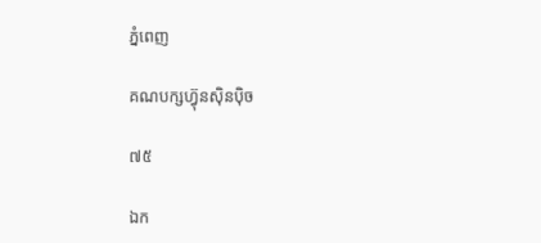ភ្នំពេញ

គណបក្សហ៊្វុនស៊ិនប៉ិច

៧៥

ឯក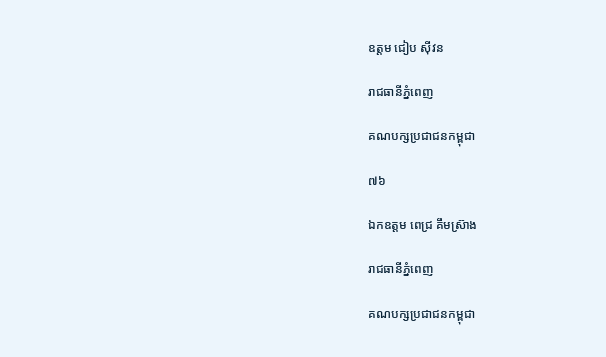ឧត្តម ជៀប ស៊ីវន

រាជធានីភ្នំពេញ

គណបក្សប្រជាជនកម្ពុជា

៧៦

ឯកឧត្តម ពេជ្រ គឹមស្រ៊ាង

រាជធានីភ្នំពេញ

គណបក្សប្រជាជនកម្ពុជា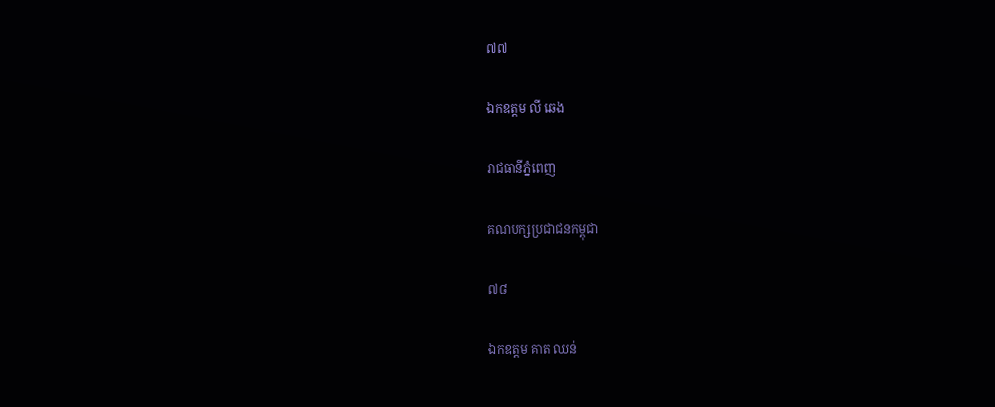៧៧

ឯកឧត្តម លី ឆេង

រាជធានីភ្នំពេញ

គណបក្សប្រជាជនកម្ពុជា

៧៨

ឯកឧត្តម គាត ឈន់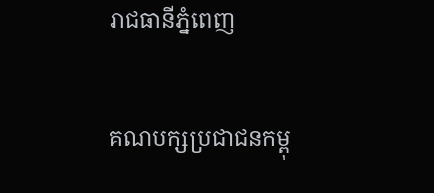រាជធានីភ្នំពេញ

គណបក្សប្រជាជនកម្ពុ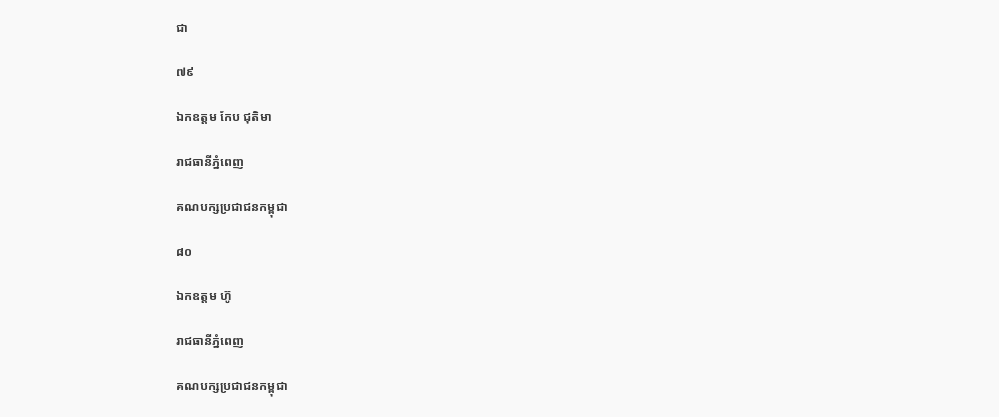ជា

៧៩

ឯកឧត្តម កែប ជុតិមា

រាជធានីភ្នំពេញ

គណបក្សប្រជាជនកម្ពុជា

៨០

ឯកឧត្តម ហ៊ូ

រាជធានីភ្នំពេញ

គណបក្សប្រជាជនកម្ពុជា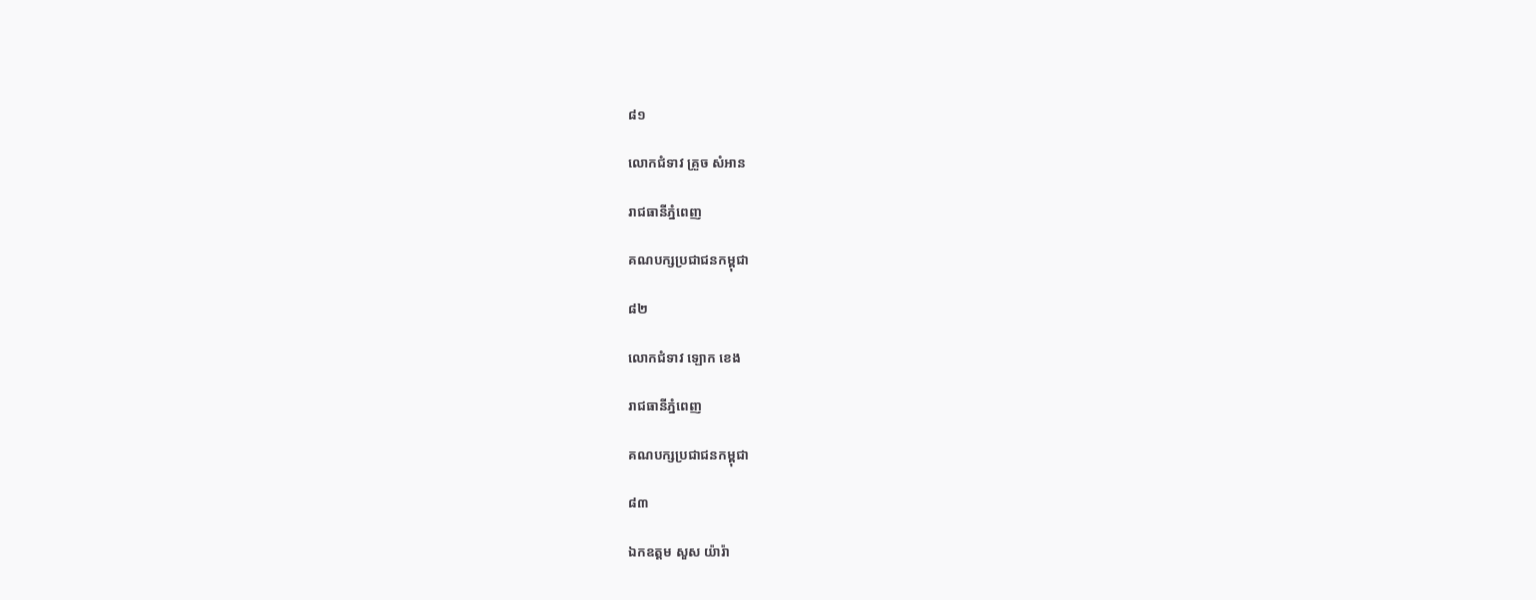៨១

លោកជំទាវ គ្រួច សំអាន

រាជធានីភ្នំពេញ

គណបក្សប្រជាជនកម្ពុជា

៨២

លោកជំទាវ ឡោក ខេង

រាជធានីភ្នំពេញ

គណបក្សប្រជាជនកម្ពុជា

៨៣

ឯកឧត្តម សួស យ៉ារ៉ា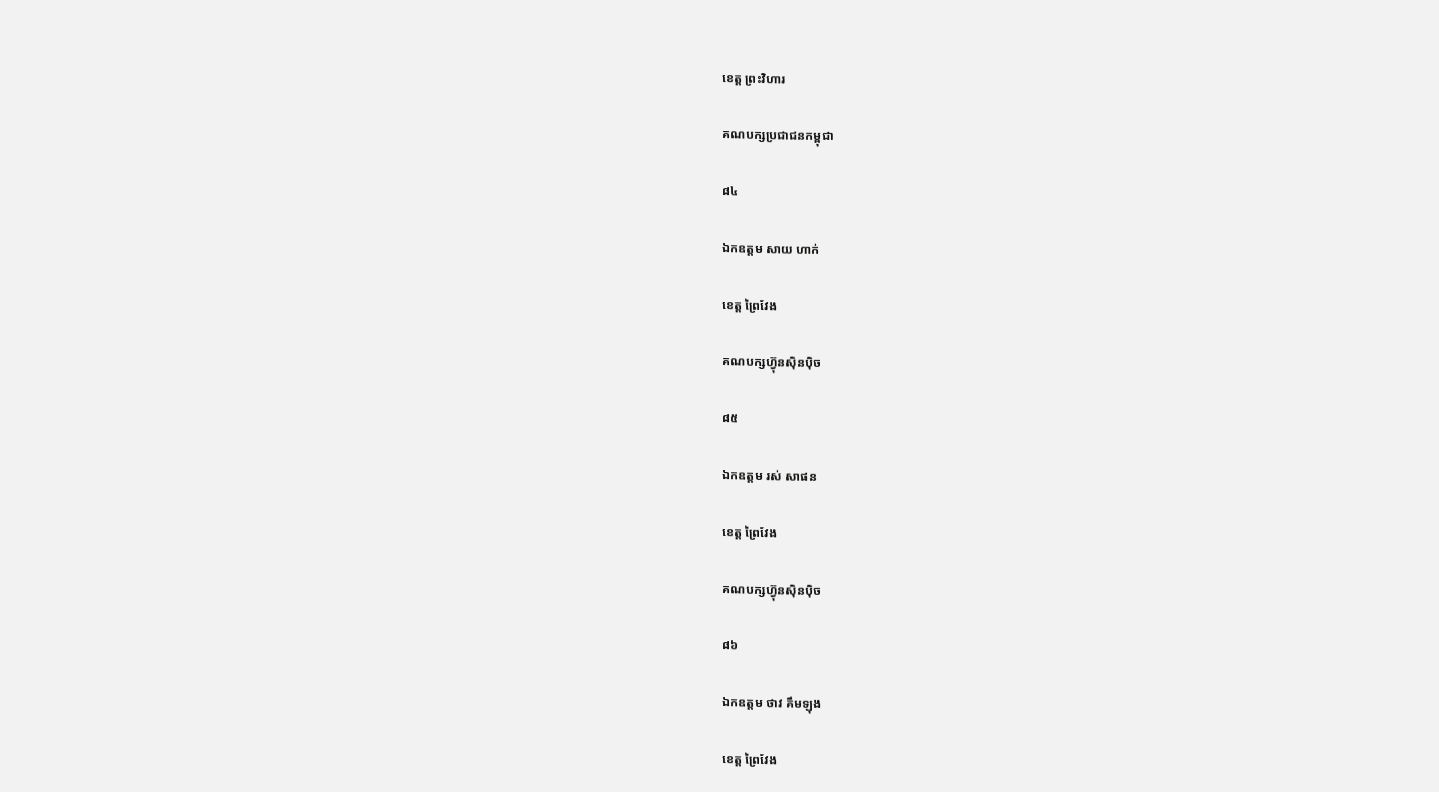ខេត្ត ព្រះវិហារ

គណបក្សប្រជាជនកម្ពុជា

៨៤

ឯកឧត្តម សាយ ហាក់

ខេត្ត ព្រៃវែង

គណបក្សហ៊្វុនស៊ិនប៉ិច

៨៥

ឯកឧត្តម រស់ សាផន

ខេត្ត ព្រៃវែង

គណបក្សហ៊្វុនស៊ិនប៉ិច

៨៦

ឯកឧត្តម ថាវ គឹមឡុង

ខេត្ត ព្រៃវែង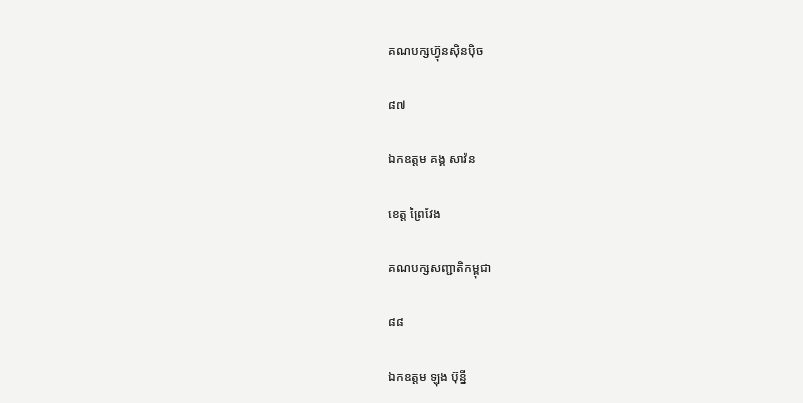គណបក្សហ៊្វុនស៊ិនប៉ិច

៨៧

ឯកឧត្តម គង្គ សាវ៉ន

ខេត្ត ព្រៃវែង

គណបក្សសញ្ជាតិកម្ពុជា

៨៨

ឯកឧត្តម ឡុង ប៊ុន្នី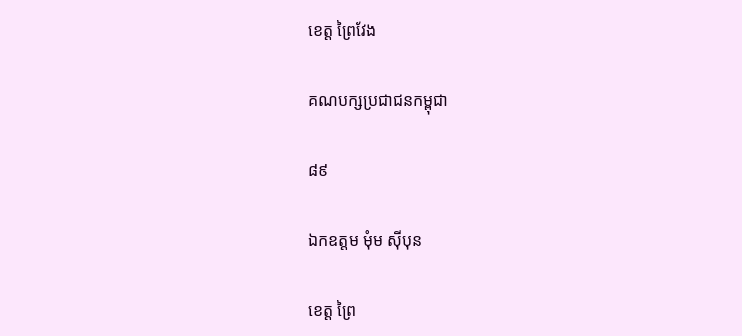ខេត្ត ព្រៃវែង

គណបក្សប្រជាជនកម្ពុជា

៨៩

ឯកឧត្តម មុំម ស៊ីបុន

ខេត្ត ព្រៃ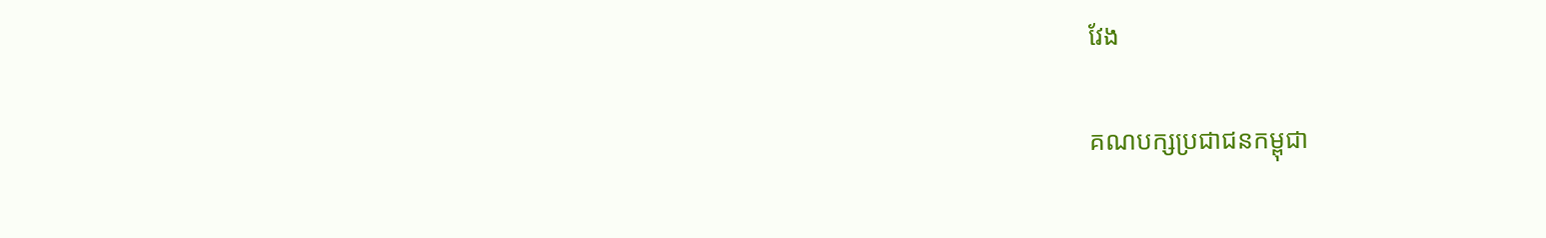វែង

គណបក្សប្រជាជនកម្ពុជា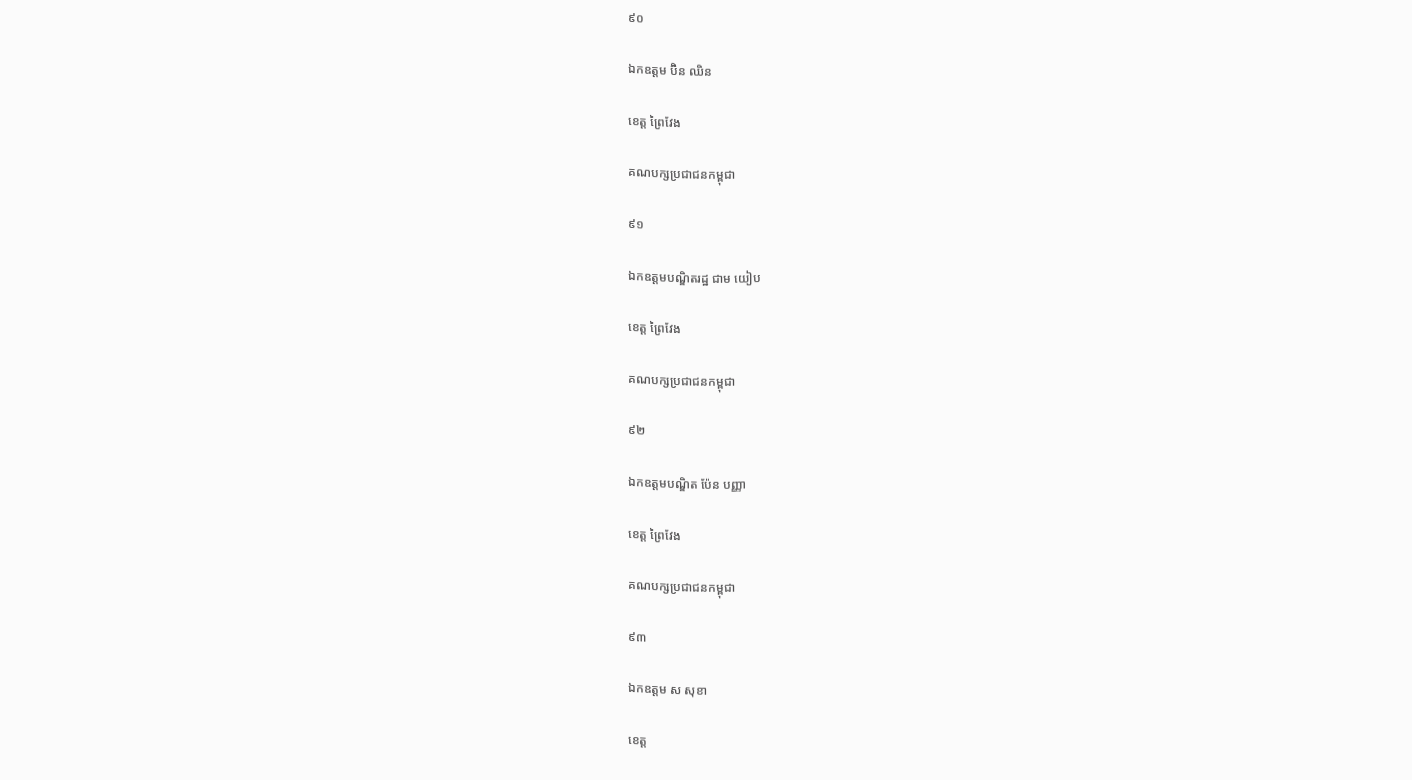៩០

ឯកឧត្តម ប៊ិន ឈិន

ខេត្ត ព្រៃវែង

គណបក្សប្រជាជនកម្ពុជា

៩១

ឯកឧត្តមបណ្ឌិតរដ្ឋ ជាម យៀប

ខេត្ត ព្រៃវែង

គណបក្សប្រជាជនកម្ពុជា

៩២

ឯកឧត្តមបណ្ឌិត ប៉ែន បញ្ញា

ខេត្ត ព្រៃវែង

គណបក្សប្រជាជនកម្ពុជា

៩៣

ឯកឧត្តម ស សុខា

ខេត្ត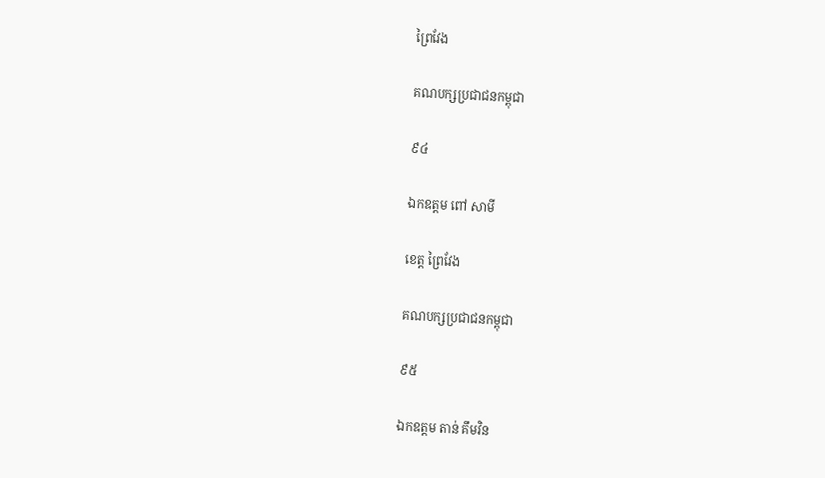ព្រៃវែង

គណបក្សប្រជាជនកម្ពុជា

៩៤

ឯកឧត្តម ពៅ សាមី

ខេត្ត ព្រៃវែង

គណបក្សប្រជាជនកម្ពុជា

៩៥

ឯកឧត្តម តាន់ គឹមវិន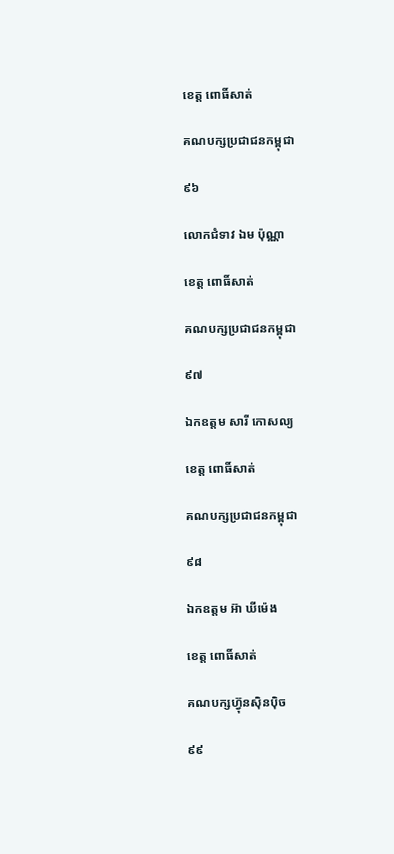ខេត្ត ពោធិ៍សាត់

គណបក្សប្រជាជនកម្ពុជា

៩៦

លោកជំទាវ ឯម ប៉ុណ្ណា

ខេត្ត ពោធិ៍សាត់

គណបក្សប្រជាជនកម្ពុជា

៩៧

ឯកឧត្តម សារី កោសល្យ

ខេត្ត ពោធិ៍សាត់

គណបក្សប្រជាជនកម្ពុជា

៩៨

ឯកឧត្តម អ៊ា ឃីម៉េង

ខេត្ត ពោធិ៍សាត់

គណបក្សហ៊្វុនស៊ិនប៉ិច

៩៩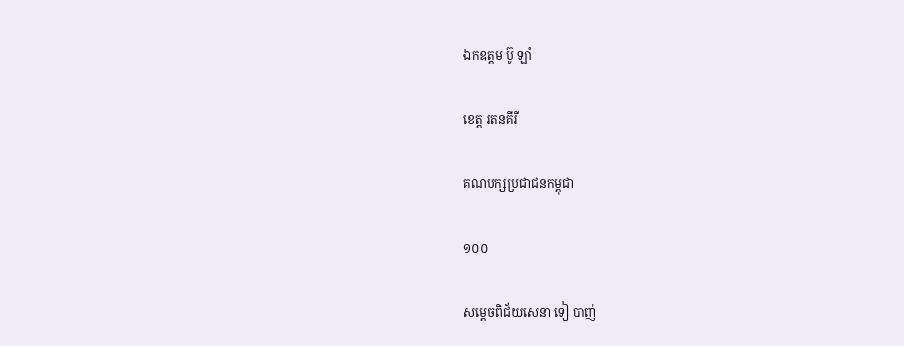ឯកឧត្តម ប៊ូ ឡាំ

ខេត្ត រតនគីរី

គណបក្សប្រជាជនកម្ពុជា

១០០

សម្តេចពិជ័យសេនា ទៀ បាញ់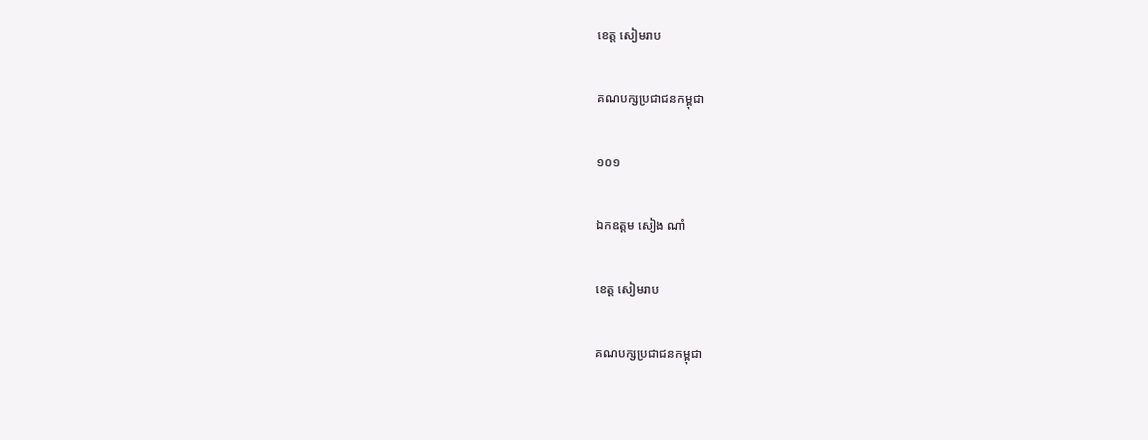ខេត្ត សៀមរាប

គណបក្សប្រជាជនកម្ពុជា

១០១

ឯកឧត្តម សៀង ណាំ

ខេត្ត សៀមរាប

គណបក្សប្រជាជនកម្ពុជា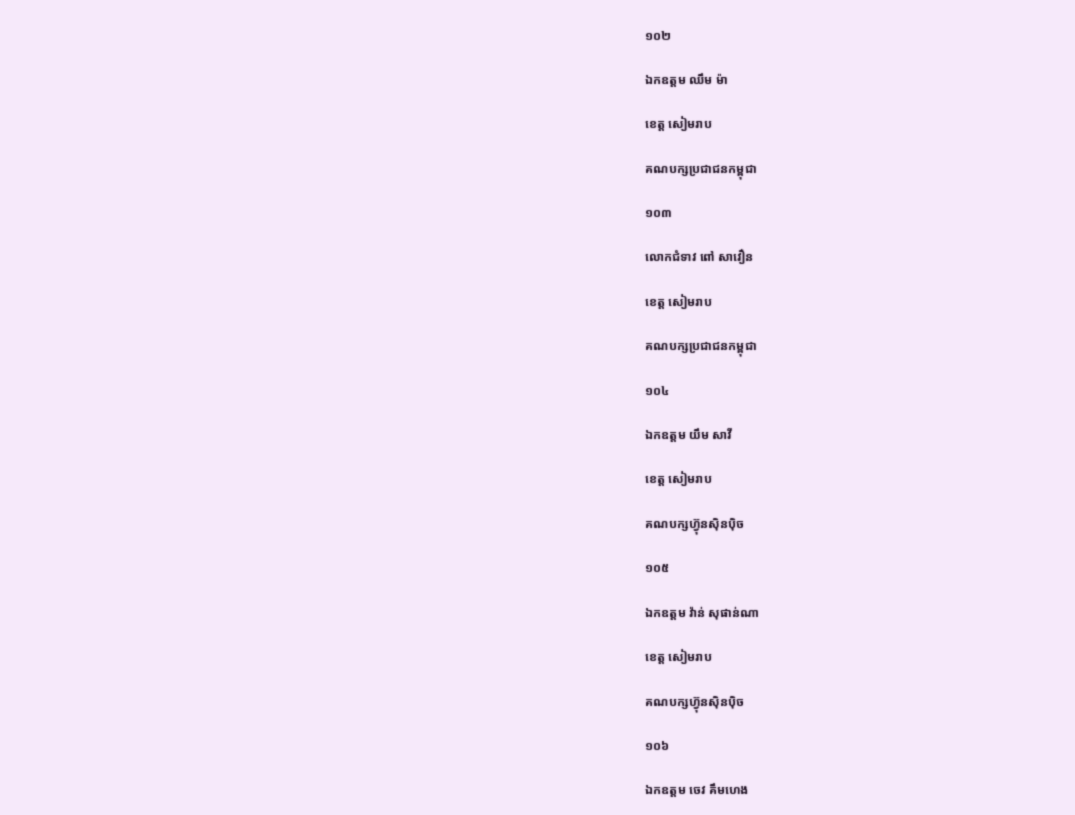១០២

ឯកឧត្តម ឈឹម ម៉ា

ខេត្ត សៀមរាប

គណបក្សប្រជាជនកម្ពុជា

១០៣

លោកជំទាវ ពៅ សាវឿន

ខេត្ត សៀមរាប

គណបក្សប្រជាជនកម្ពុជា

១០៤

ឯកឧត្តម យឹម សាវី

ខេត្ត សៀមរាប

គណបក្សហ៊្វុនស៊ិនប៉ិច

១០៥

ឯកឧត្តម វ៉ាន់ សុផាន់ណា

ខេត្ត សៀមរាប

គណបក្សហ៊្វុនស៊ិនប៉ិច

១០៦

ឯកឧត្តម ចេវ គឹមហេង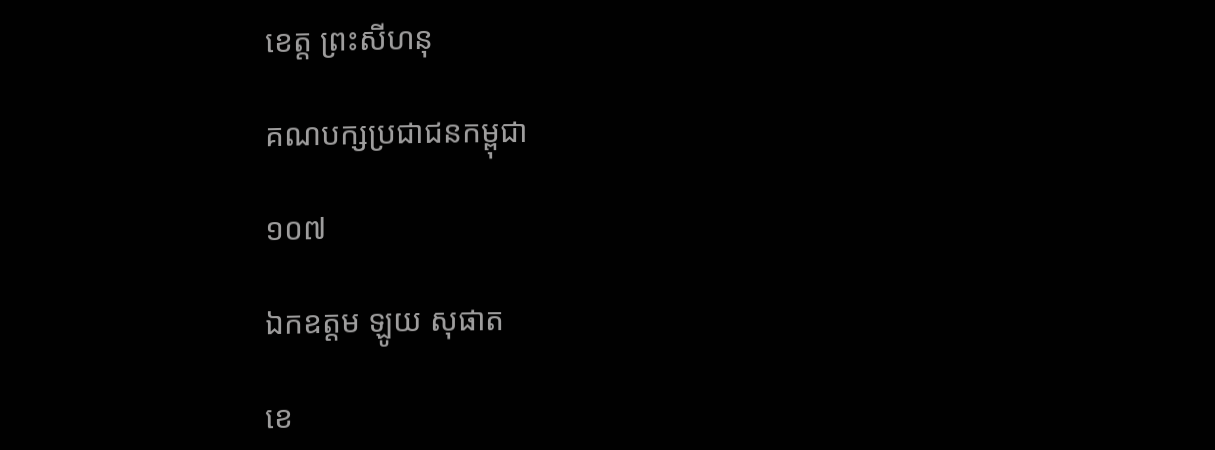ខេត្ត ព្រះសីហនុ

គណបក្សប្រជាជនកម្ពុជា

១០៧

ឯកឧត្តម ឡូយ សុផាត

ខេ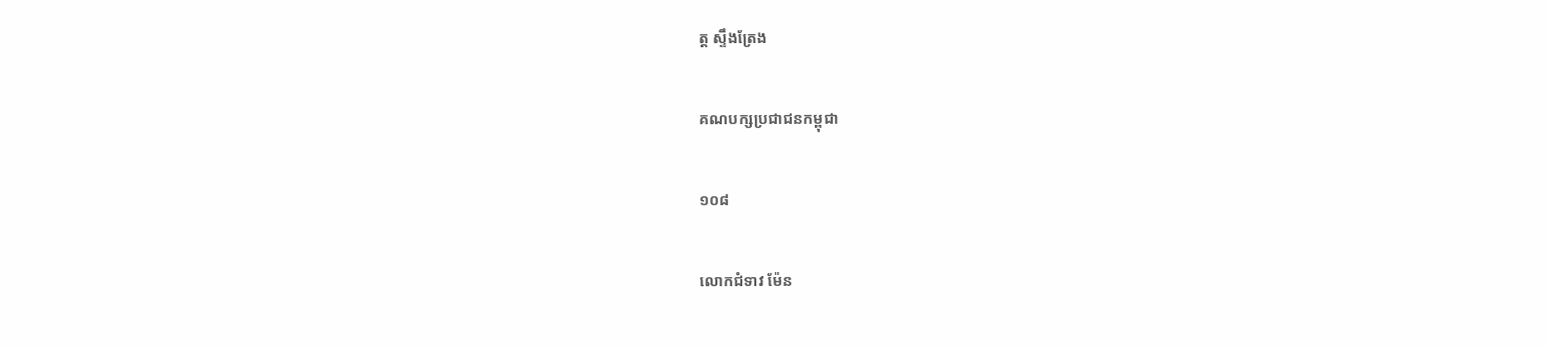ត្ត ស្ទឹងត្រែង

គណបក្សប្រជាជនកម្ពុជា

១០៨

លោកជំទាវ ម៉ែន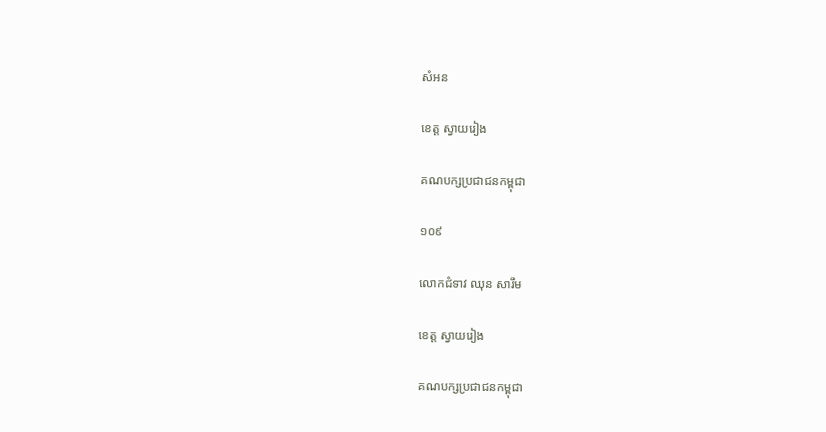សំអន

ខេត្ត ស្វាយរៀង

គណបក្សប្រជាជនកម្ពុជា

១០៩

លោកជំទាវ ឈុន សារឹម

ខេត្ត ស្វាយរៀង

គណបក្សប្រជាជនកម្ពុជា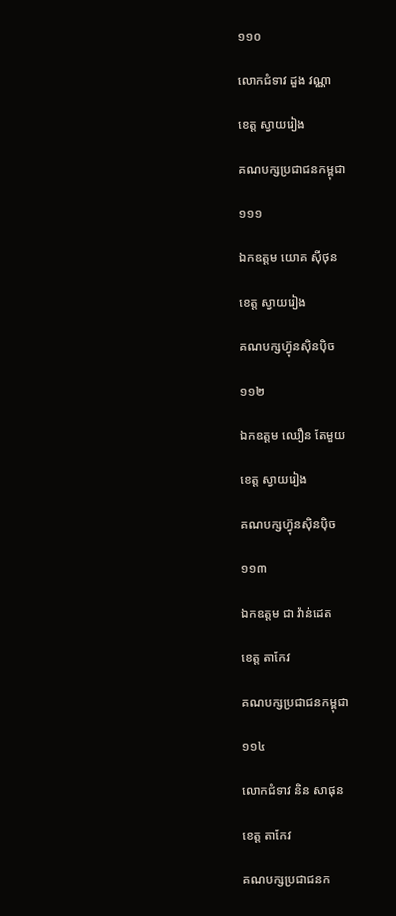១១០

លោកជំទាវ ដួង វណ្ណា

ខេត្ត ស្វាយរៀង

គណបក្សប្រជាជនកម្ពុជា

១១១

ឯកឧត្តម យោគ ស៊ីថុន

ខេត្ត ស្វាយរៀង

គណបក្សហ៊្វុនស៊ិនប៉ិច

១១២

ឯកឧត្តម ឈឿន តែមួយ

ខេត្ត ស្វាយរៀង

គណបក្សហ៊្វុនស៊ិនប៉ិច

១១៣

ឯកឧត្តម ជា វ៉ាន់ដេត

ខេត្ត តាកែវ

គណបក្សប្រជាជនកម្ពុជា

១១៤

លោកជំទាវ និន សាផុន

ខេត្ត តាកែវ

គណបក្សប្រជាជនក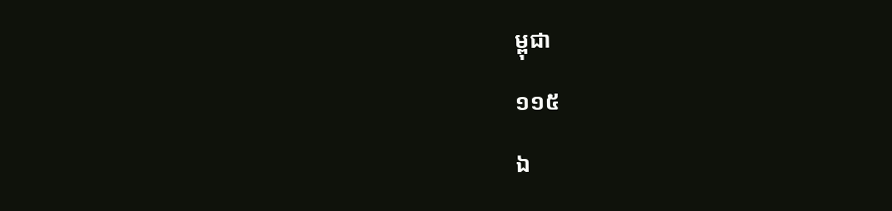ម្ពុជា

១១៥

ឯ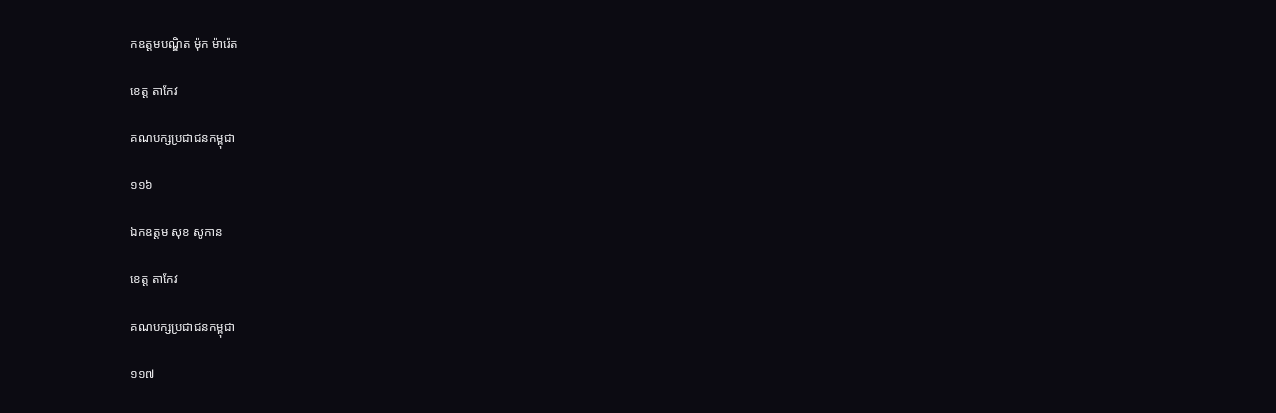កឧត្តមបណ្ឌិត ម៉ុក ម៉ារ៉េត

ខេត្ត តាកែវ

គណបក្សប្រជាជនកម្ពុជា

១១៦

ឯកឧត្តម សុខ សូកាន

ខេត្ត តាកែវ

គណបក្សប្រជាជនកម្ពុជា

១១៧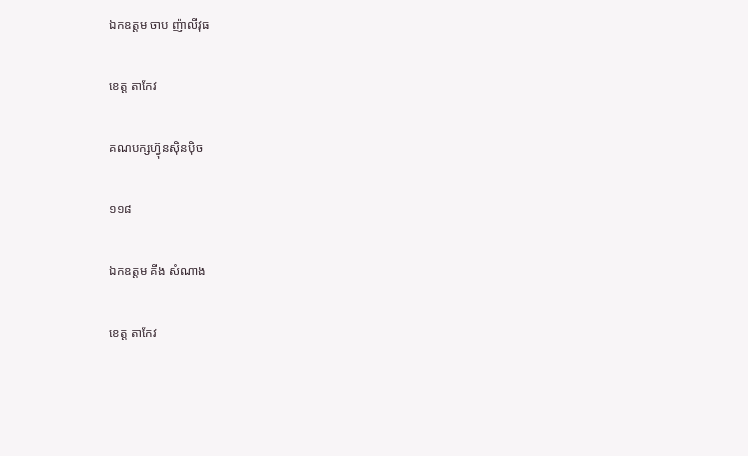ឯកឧត្តម ចាប ញ៉ាលីវុធ

ខេត្ត តាកែវ

គណបក្សហ៊្វុនស៊ិនប៉ិច

១១៨

ឯកឧត្តម គីង សំណាង

ខេត្ត តាកែវ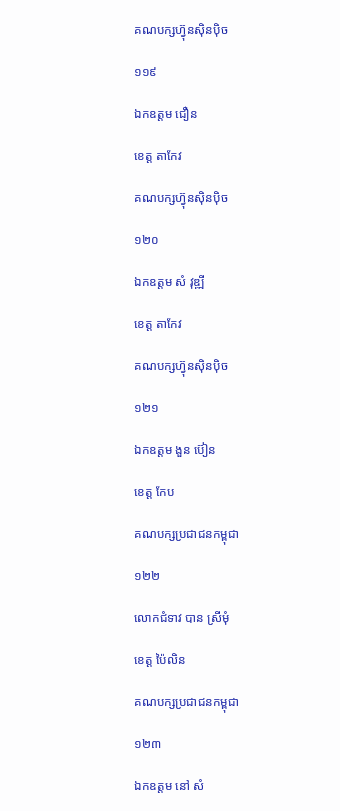គណបក្សហ៊្វុនស៊ិនប៉ិច

១១៩

ឯកឧត្តម ជឿន

ខេត្ត តាកែវ

គណបក្សហ៊្វុនស៊ិនប៉ិច

១២០

ឯកឧត្តម សំ វុឌ្ឍី

ខេត្ត តាកែវ

គណបក្សហ៊្វុនស៊ិនប៉ិច

១២១

ឯកឧត្តម ងួន ប៊ៀន

ខេត្ត កែប

គណបក្សប្រជាជនកម្ពុជា

១២២

លោកជំទាវ បាន ស្រីមុំ

ខេត្ត ប៉ៃលិន

គណបក្សប្រជាជនកម្ពុជា

១២៣

ឯកឧត្តម នៅ សំ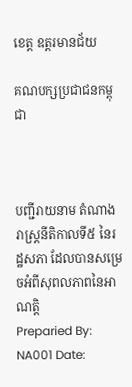ខេត្ត ឧត្តរមានជ័យ

គណបក្សប្រជាជនកម្ពុជា



បញ្ជីរាយនាម តំណាងរាស្ត្រនីតិកាលទី៥ នៃរដ្ឋសភា ដែលបានសម្រេចអំពីសុពលភាពនៃអាណត្តិ
Preparied By: NA001 Date: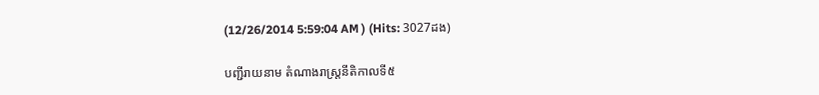(12/26/2014 5:59:04 AM ) (Hits: 3027ដង)

បញ្ជីរាយនាម តំណាងរាស្ត្រនីតិកាលទី៥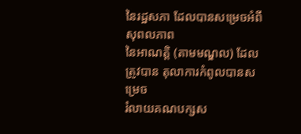នៃរដ្ឋសភា ដែលបានសម្រេចអំពីសុពលភាព
នៃអាណត្តិ (តាមមណ្ឌល) ដែលត្រូវបាន តុលាការកំពូលបានសម្រេច
រំលាយគណបក្សស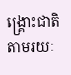ង្រ្គោះជាតិ តាមរយៈ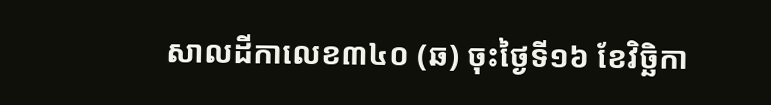សាលដីកាលេខ៣៤០ (ឆ) ចុះថ្ងៃទី១៦ ខែវិច្ឆិកា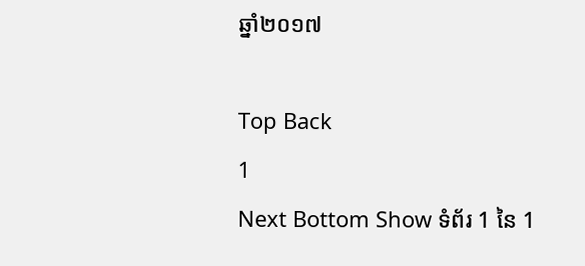ឆ្នាំ២០១៧

Top Back
1
Next Bottom Show ទំព័រ 1 នៃ 1